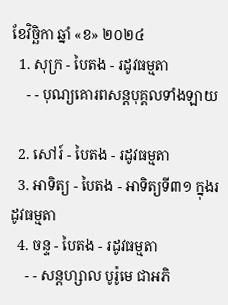ខែវិច្ឆិកា ឆ្នាំ «ខ» ២០២៤
  1. សុក្រ - បៃតង - រដូវធម្មតា
    - - បុណ្យគោរពសន្ដបុគ្គលទាំងឡាយ

  2. សៅរ៍ - បៃតង - រដូវធម្មតា
  3. អាទិត្យ - បៃតង - អាទិត្យទី៣១ ក្នុងរដូវធម្មតា
  4. ចន្ទ - បៃតង - រដូវធម្មតា
    - - សន្ដហ្សាល បូរ៉ូមេ ជាអភិ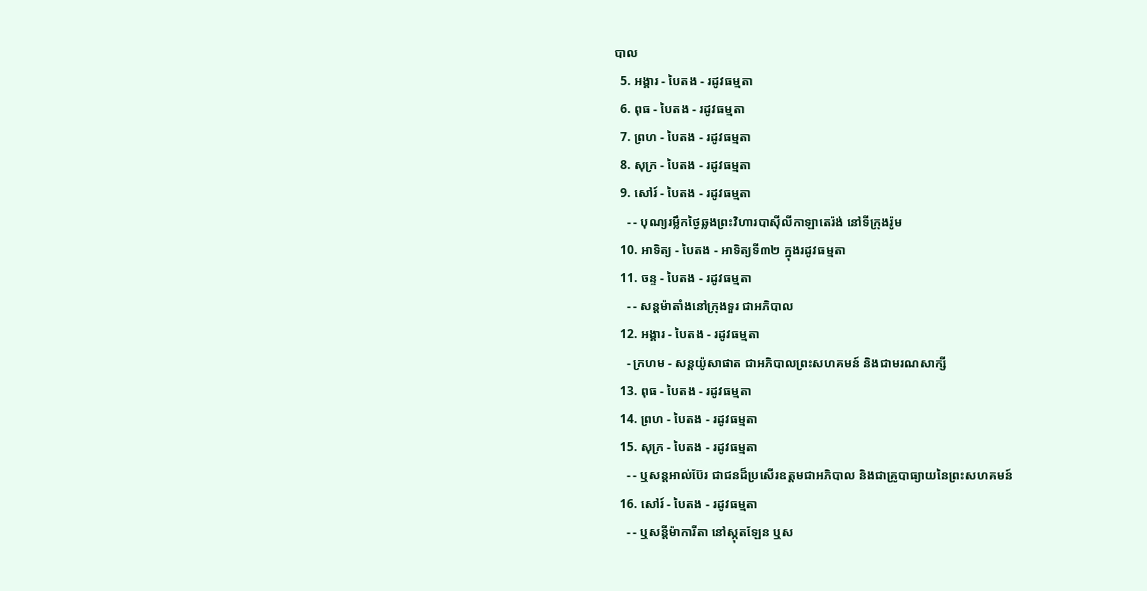បាល
  5. អង្គារ - បៃតង - រដូវធម្មតា
  6. ពុធ - បៃតង - រដូវធម្មតា
  7. ព្រហ - បៃតង - រដូវធម្មតា
  8. សុក្រ - បៃតង - រដូវធម្មតា
  9. សៅរ៍ - បៃតង - រដូវធម្មតា
    - - បុណ្យរម្លឹកថ្ងៃឆ្លងព្រះវិហារបាស៊ីលីកាឡាតេរ៉ង់ នៅទីក្រុងរ៉ូម
  10. អាទិត្យ - បៃតង - អាទិត្យទី៣២ ក្នុងរដូវធម្មតា
  11. ចន្ទ - បៃតង - រដូវធម្មតា
    - - សន្ដម៉ាតាំងនៅក្រុងទួរ ជាអភិបាល
  12. អង្គារ - បៃតង - រដូវធម្មតា
    - ក្រហម - សន្ដយ៉ូសាផាត ជាអភិបាលព្រះសហគមន៍ និងជាមរណសាក្សី
  13. ពុធ - បៃតង - រដូវធម្មតា
  14. ព្រហ - បៃតង - រដូវធម្មតា
  15. សុក្រ - បៃតង - រដូវធម្មតា
    - - ឬសន្ដអាល់ប៊ែរ ជាជនដ៏ប្រសើរឧត្ដមជាអភិបាល និងជាគ្រូបាធ្យាយនៃព្រះសហគមន៍
  16. សៅរ៍ - បៃតង - រដូវធម្មតា
    - - ឬសន្ដីម៉ាការីតា នៅស្កុតឡែន ឬស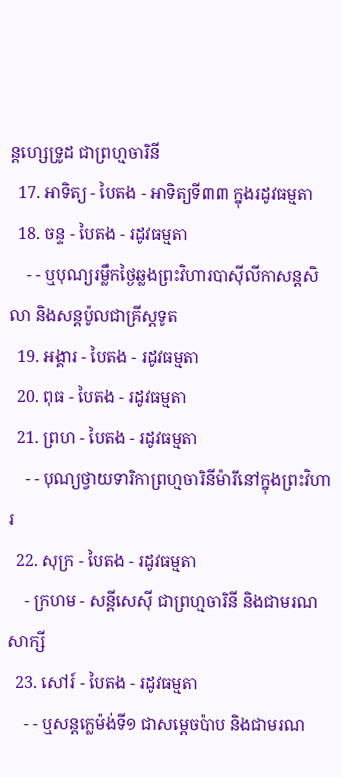ន្ដហ្សេទ្រូដ ជាព្រហ្មចារិនី
  17. អាទិត្យ - បៃតង - អាទិត្យទី៣៣ ក្នុងរដូវធម្មតា
  18. ចន្ទ - បៃតង - រដូវធម្មតា
    - - ឬបុណ្យរម្លឹកថ្ងៃឆ្លងព្រះវិហារបាស៊ីលីកាសន្ដសិលា និងសន្ដប៉ូលជាគ្រីស្ដទូត
  19. អង្គារ - បៃតង - រដូវធម្មតា
  20. ពុធ - បៃតង - រដូវធម្មតា
  21. ព្រហ - បៃតង - រដូវធម្មតា
    - - បុណ្យថ្វាយទារិកាព្រហ្មចារិនីម៉ារីនៅក្នុងព្រះវិហារ
  22. សុក្រ - បៃតង - រដូវធម្មតា
    - ក្រហម - សន្ដីសេស៊ី ជាព្រហ្មចារិនី និងជាមរណសាក្សី
  23. សៅរ៍ - បៃតង - រដូវធម្មតា
    - - ឬសន្ដក្លេម៉ង់ទី១ ជាសម្ដេចប៉ាប និងជាមរណ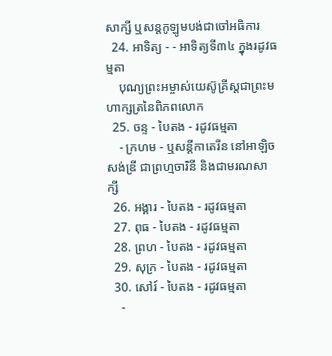សាក្សី ឬសន្ដកូឡូមបង់ជាចៅអធិការ
  24. អាទិត្យ - - អាទិត្យទី៣៤ ក្នុងរដូវធម្មតា
    បុណ្យព្រះអម្ចាស់យេស៊ូគ្រីស្ដជាព្រះមហាក្សត្រនៃពិភពលោក
  25. ចន្ទ - បៃតង - រដូវធម្មតា
    - ក្រហម - ឬសន្ដីកាតេរីន នៅអាឡិចសង់ឌ្រី ជាព្រហ្មចារិនី និងជាមរណសាក្សី
  26. អង្គារ - បៃតង - រដូវធម្មតា
  27. ពុធ - បៃតង - រដូវធម្មតា
  28. ព្រហ - បៃតង - រដូវធម្មតា
  29. សុក្រ - បៃតង - រដូវធម្មតា
  30. សៅរ៍ - បៃតង - រដូវធម្មតា
    -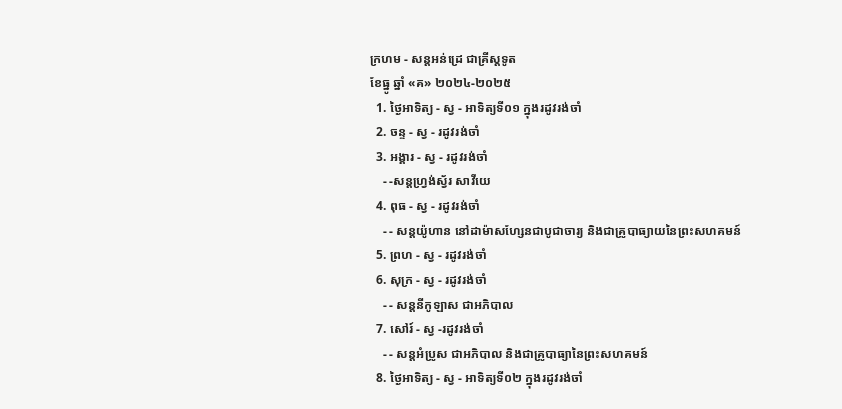ក្រហម - សន្ដអន់ដ្រេ ជាគ្រីស្ដទូត
ខែធ្នូ ឆ្នាំ «គ» ២០២៤-២០២៥
  1. ថ្ងៃអាទិត្យ - ស្វ - អាទិត្យទី០១ ក្នុងរដូវរង់ចាំ
  2. ចន្ទ - ស្វ - រដូវរង់ចាំ
  3. អង្គារ - ស្វ - រដូវរង់ចាំ
    - -សន្ដហ្វ្រង់ស្វ័រ សាវីយេ
  4. ពុធ - ស្វ - រដូវរង់ចាំ
    - - សន្ដយ៉ូហាន នៅដាម៉ាសហ្សែនជាបូជាចារ្យ និងជាគ្រូបាធ្យាយនៃព្រះសហគមន៍
  5. ព្រហ - ស្វ - រដូវរង់ចាំ
  6. សុក្រ - ស្វ - រដូវរង់ចាំ
    - - សន្ដនីកូឡាស ជាអភិបាល
  7. សៅរ៍ - ស្វ -រដូវរង់ចាំ
    - - សន្ដអំប្រូស ជាអភិបាល និងជាគ្រូបាធ្យានៃព្រះសហគមន៍
  8. ថ្ងៃអាទិត្យ - ស្វ - អាទិត្យទី០២ ក្នុងរដូវរង់ចាំ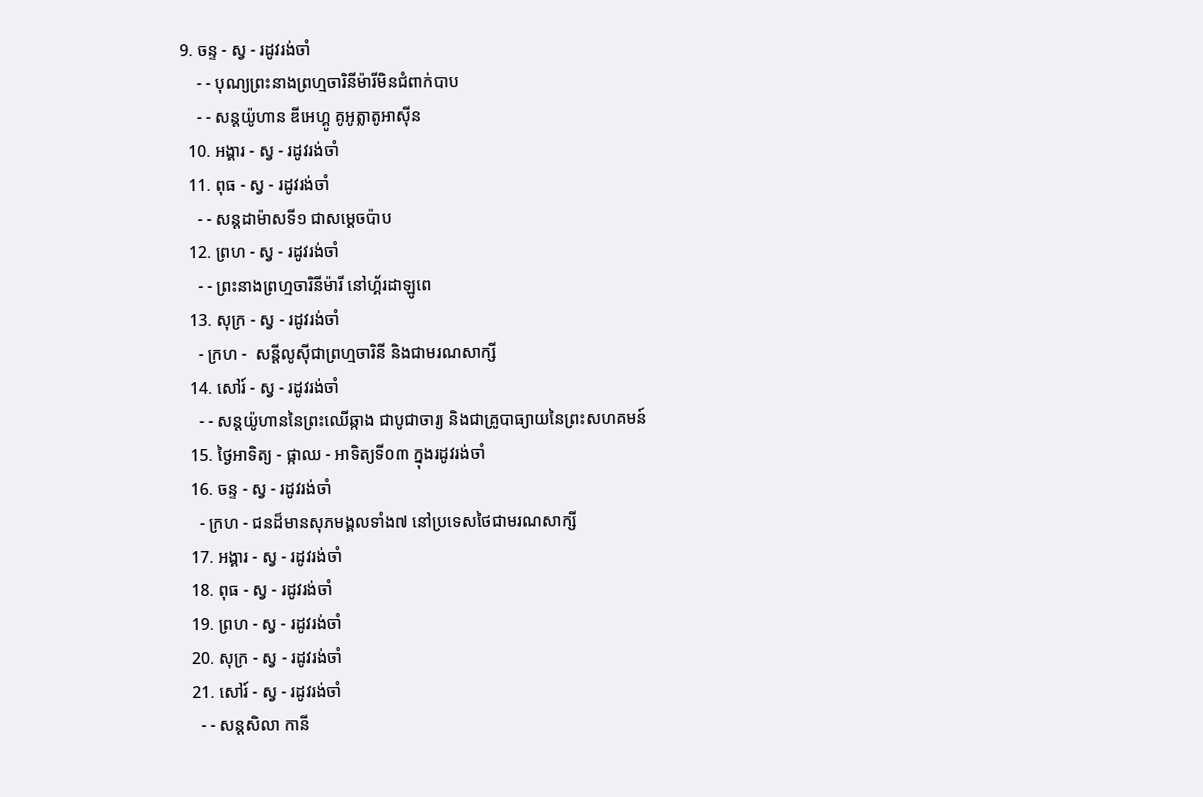9. ចន្ទ - ស្វ - រដូវរង់ចាំ
    - - បុណ្យព្រះនាងព្រហ្មចារិនីម៉ារីមិនជំពាក់បាប
    - - សន្ដយ៉ូហាន ឌីអេហ្គូ គូអូត្លាតូអាស៊ីន
  10. អង្គារ - ស្វ - រដូវរង់ចាំ
  11. ពុធ - ស្វ - រដូវរង់ចាំ
    - - សន្ដដាម៉ាសទី១ ជាសម្ដេចប៉ាប
  12. ព្រហ - ស្វ - រដូវរង់ចាំ
    - - ព្រះនាងព្រហ្មចារិនីម៉ារី នៅហ្គ័រដាឡូពេ
  13. សុក្រ - ស្វ - រដូវរង់ចាំ
    - ក្រហ -  សន្ដីលូស៊ីជាព្រហ្មចារិនី និងជាមរណសាក្សី
  14. សៅរ៍ - ស្វ - រដូវរង់ចាំ
    - - សន្ដយ៉ូហាននៃព្រះឈើឆ្កាង ជាបូជាចារ្យ និងជាគ្រូបាធ្យាយនៃព្រះសហគមន៍
  15. ថ្ងៃអាទិត្យ - ផ្កាឈ - អាទិត្យទី០៣ ក្នុងរដូវរង់ចាំ
  16. ចន្ទ - ស្វ - រដូវរង់ចាំ
    - ក្រហ - ជនដ៏មានសុភមង្គលទាំង៧ នៅប្រទេសថៃជាមរណសាក្សី
  17. អង្គារ - ស្វ - រដូវរង់ចាំ
  18. ពុធ - ស្វ - រដូវរង់ចាំ
  19. ព្រហ - ស្វ - រដូវរង់ចាំ
  20. សុក្រ - ស្វ - រដូវរង់ចាំ
  21. សៅរ៍ - ស្វ - រដូវរង់ចាំ
    - - សន្ដសិលា កានី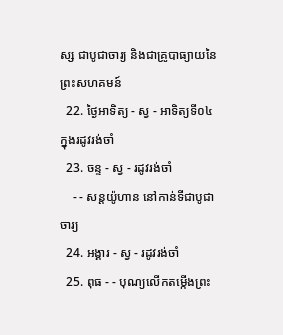ស្ស ជាបូជាចារ្យ និងជាគ្រូបាធ្យាយនៃព្រះសហគមន៍
  22. ថ្ងៃអាទិត្យ - ស្វ - អាទិត្យទី០៤ ក្នុងរដូវរង់ចាំ
  23. ចន្ទ - ស្វ - រដូវរង់ចាំ
    - - សន្ដយ៉ូហាន នៅកាន់ទីជាបូជាចារ្យ
  24. អង្គារ - ស្វ - រដូវរង់ចាំ
  25. ពុធ - - បុណ្យលើកតម្កើងព្រះ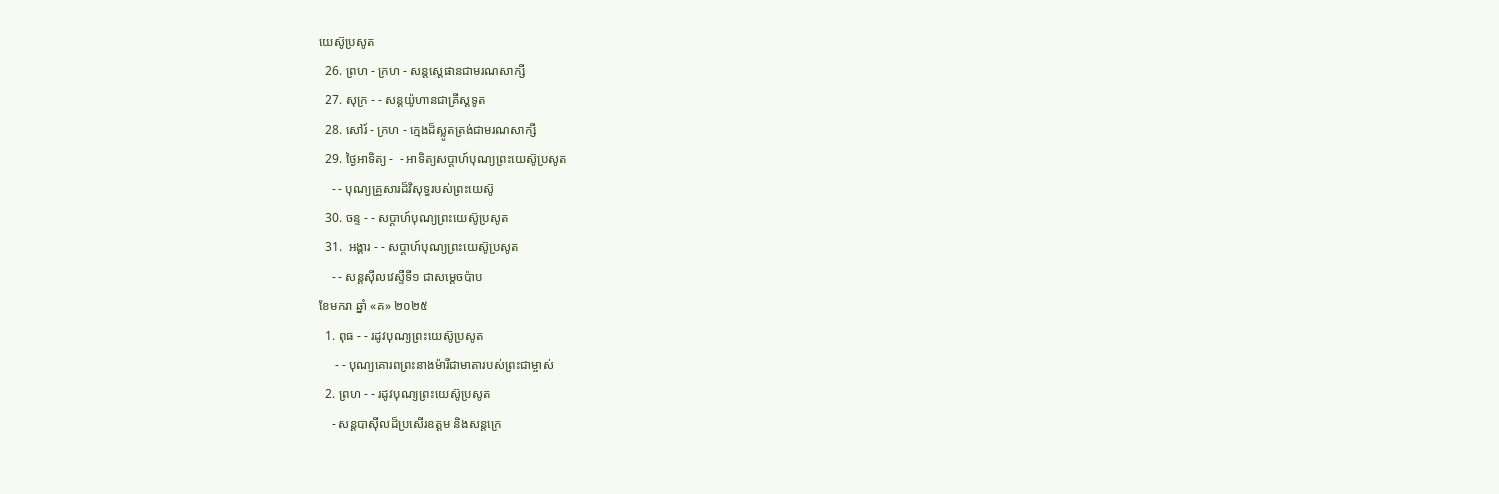យេស៊ូប្រសូត
  26. ព្រហ - ក្រហ - សន្តស្តេផានជាមរណសាក្សី
  27. សុក្រ - - សន្តយ៉ូហានជាគ្រីស្តទូត
  28. សៅរ៍ - ក្រហ - ក្មេងដ៏ស្លូតត្រង់ជាមរណសាក្សី
  29. ថ្ងៃអាទិត្យ -  - អាទិត្យសប្ដាហ៍បុណ្យព្រះយេស៊ូប្រសូត
    - - បុណ្យគ្រួសារដ៏វិសុទ្ធរបស់ព្រះយេស៊ូ
  30. ចន្ទ - - សប្ដាហ៍បុណ្យព្រះយេស៊ូប្រសូត
  31.  អង្គារ - - សប្ដាហ៍បុណ្យព្រះយេស៊ូប្រសូត
    - - សន្ដស៊ីលវេស្ទឺទី១ ជាសម្ដេចប៉ាប
ខែមករា ឆ្នាំ «គ» ២០២៥
  1. ពុធ - - រដូវបុណ្យព្រះយេស៊ូប្រសូត
     - - បុណ្យគោរពព្រះនាងម៉ារីជាមាតារបស់ព្រះជាម្ចាស់
  2. ព្រហ - - រដូវបុណ្យព្រះយេស៊ូប្រសូត
    - សន្ដបាស៊ីលដ៏ប្រសើរឧត្ដម និងសន្ដក្រេ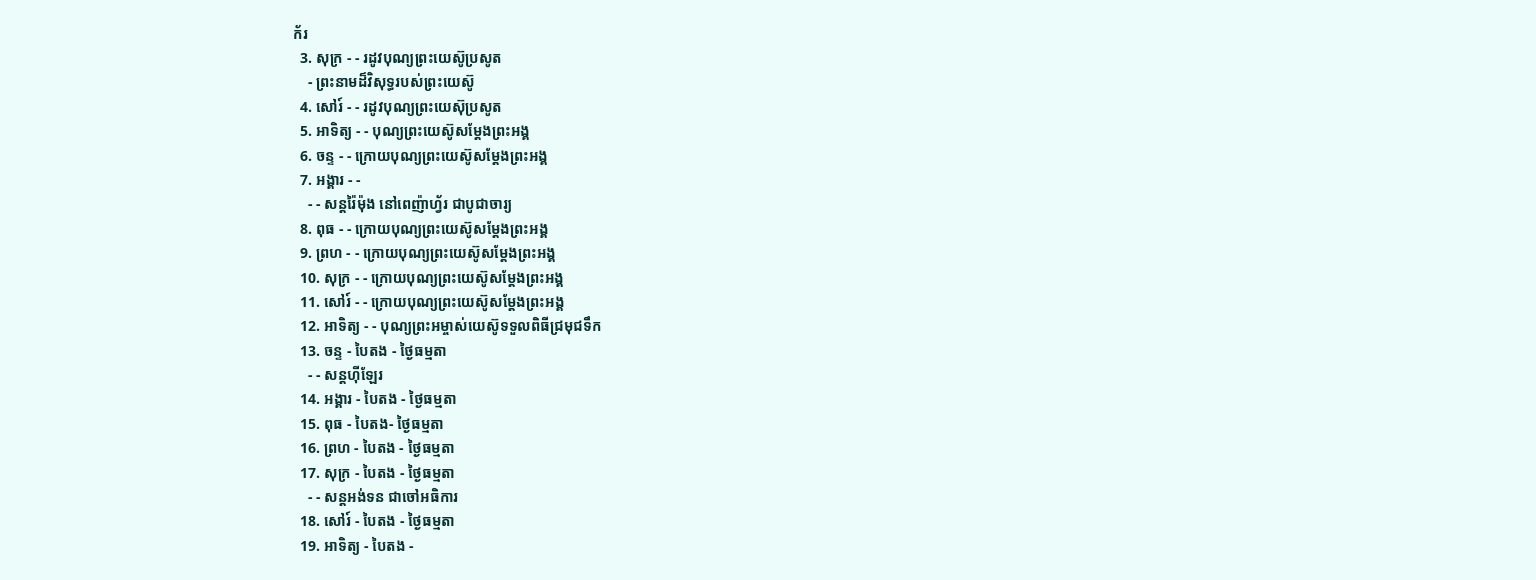ក័រ
  3. សុក្រ - - រដូវបុណ្យព្រះយេស៊ូប្រសូត
    - ព្រះនាមដ៏វិសុទ្ធរបស់ព្រះយេស៊ូ
  4. សៅរ៍ - - រដូវបុណ្យព្រះយេស៊ុប្រសូត
  5. អាទិត្យ - - បុណ្យព្រះយេស៊ូសម្ដែងព្រះអង្គ
  6. ចន្ទ - - ក្រោយបុណ្យព្រះយេស៊ូសម្ដែងព្រះអង្គ
  7. អង្គារ - -
    - - សន្ដរ៉ៃម៉ុង នៅពេញ៉ាហ្វ័រ ជាបូជាចារ្យ
  8. ពុធ - - ក្រោយបុណ្យព្រះយេស៊ូសម្ដែងព្រះអង្គ
  9. ព្រហ - - ក្រោយបុណ្យព្រះយេស៊ូសម្ដែងព្រះអង្គ
  10. សុក្រ - - ក្រោយបុណ្យព្រះយេស៊ូសម្ដែងព្រះអង្គ
  11. សៅរ៍ - - ក្រោយបុណ្យព្រះយេស៊ូសម្ដែងព្រះអង្គ
  12. អាទិត្យ - - បុណ្យព្រះអម្ចាស់យេស៊ូទទួលពិធីជ្រមុជទឹក
  13. ចន្ទ - បៃតង - ថ្ងៃធម្មតា
    - - សន្ដហ៊ីឡែរ
  14. អង្គារ - បៃតង - ថ្ងៃធម្មតា
  15. ពុធ - បៃតង- ថ្ងៃធម្មតា
  16. ព្រហ - បៃតង - ថ្ងៃធម្មតា
  17. សុក្រ - បៃតង - ថ្ងៃធម្មតា
    - - សន្ដអង់ទន ជាចៅអធិការ
  18. សៅរ៍ - បៃតង - ថ្ងៃធម្មតា
  19. អាទិត្យ - បៃតង -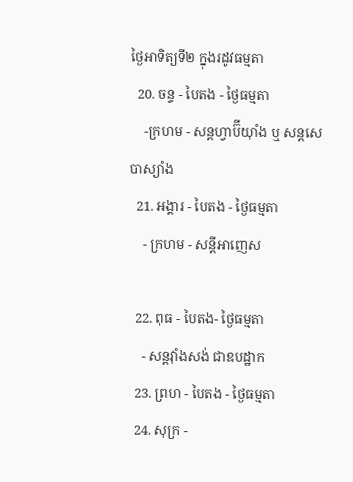ថ្ងៃអាទិត្យទី២ ក្នុងរដូវធម្មតា
  20. ចន្ទ - បៃតង - ថ្ងៃធម្មតា
    -ក្រហម - សន្ដហ្វាប៊ីយ៉ាំង ឬ សន្ដសេបាស្យាំង
  21. អង្គារ - បៃតង - ថ្ងៃធម្មតា
    - ក្រហម - សន្ដីអាញេស

  22. ពុធ - បៃតង- ថ្ងៃធម្មតា
    - សន្ដវ៉ាំងសង់ ជាឧបដ្ឋាក
  23. ព្រហ - បៃតង - ថ្ងៃធម្មតា
  24. សុក្រ -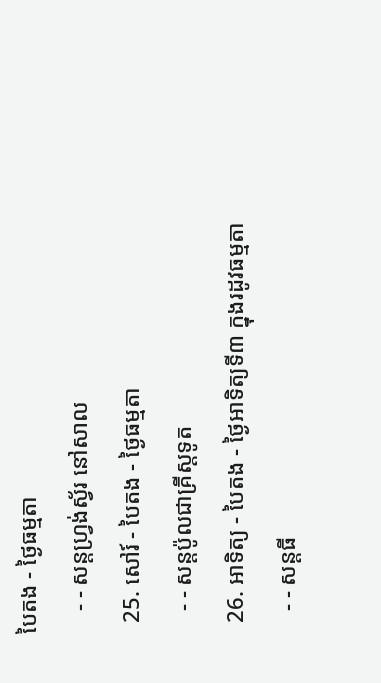បៃតង - ថ្ងៃធម្មតា
    - - សន្ដហ្វ្រង់ស្វ័រ នៅសាល
  25. សៅរ៍ - បៃតង - ថ្ងៃធម្មតា
    - - សន្ដប៉ូលជាគ្រីស្ដទូត
  26. អាទិត្យ - បៃតង - ថ្ងៃអាទិត្យទី៣ ក្នុងរដូវធម្មតា
    - - សន្ដធី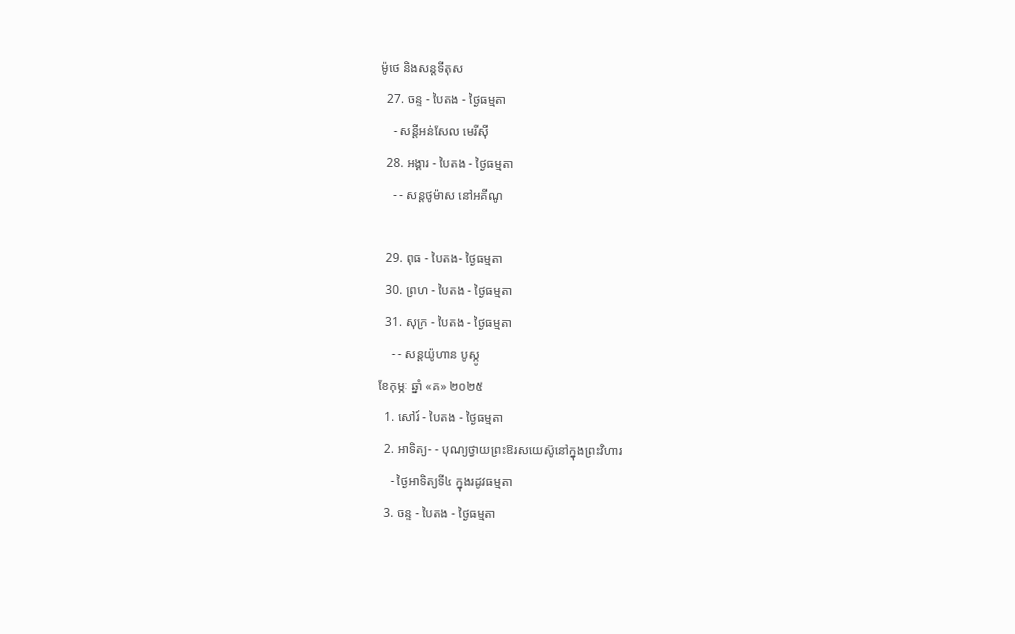ម៉ូថេ និងសន្ដទីតុស
  27. ចន្ទ - បៃតង - ថ្ងៃធម្មតា
    - សន្ដីអន់សែល មេរីស៊ី
  28. អង្គារ - បៃតង - ថ្ងៃធម្មតា
    - - សន្ដថូម៉ាស នៅអគីណូ

  29. ពុធ - បៃតង- ថ្ងៃធម្មតា
  30. ព្រហ - បៃតង - ថ្ងៃធម្មតា
  31. សុក្រ - បៃតង - ថ្ងៃធម្មតា
    - - សន្ដយ៉ូហាន បូស្កូ
ខែកុម្ភៈ ឆ្នាំ «គ» ២០២៥
  1. សៅរ៍ - បៃតង - ថ្ងៃធម្មតា
  2. អាទិត្យ- - បុណ្យថ្វាយព្រះឱរសយេស៊ូនៅក្នុងព្រះវិហារ
    - ថ្ងៃអាទិត្យទី៤ ក្នុងរដូវធម្មតា
  3. ចន្ទ - បៃតង - ថ្ងៃធម្មតា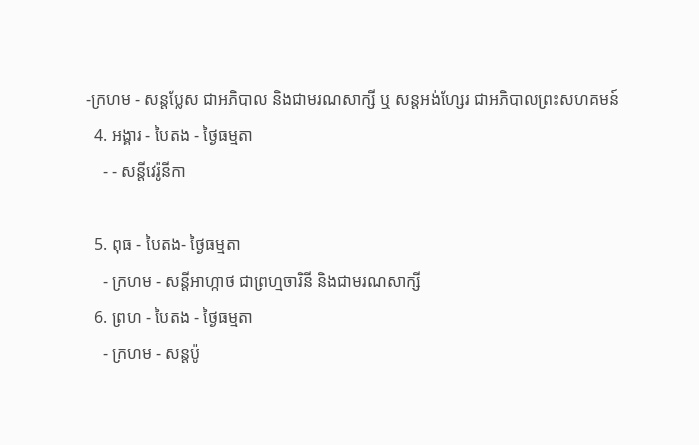-ក្រហម - សន្ដប្លែស ជាអភិបាល និងជាមរណសាក្សី ឬ សន្ដអង់ហ្សែរ ជាអភិបាលព្រះសហគមន៍
  4. អង្គារ - បៃតង - ថ្ងៃធម្មតា
    - - សន្ដីវេរ៉ូនីកា

  5. ពុធ - បៃតង- ថ្ងៃធម្មតា
    - ក្រហម - សន្ដីអាហ្កាថ ជាព្រហ្មចារិនី និងជាមរណសាក្សី
  6. ព្រហ - បៃតង - ថ្ងៃធម្មតា
    - ក្រហម - សន្ដប៉ូ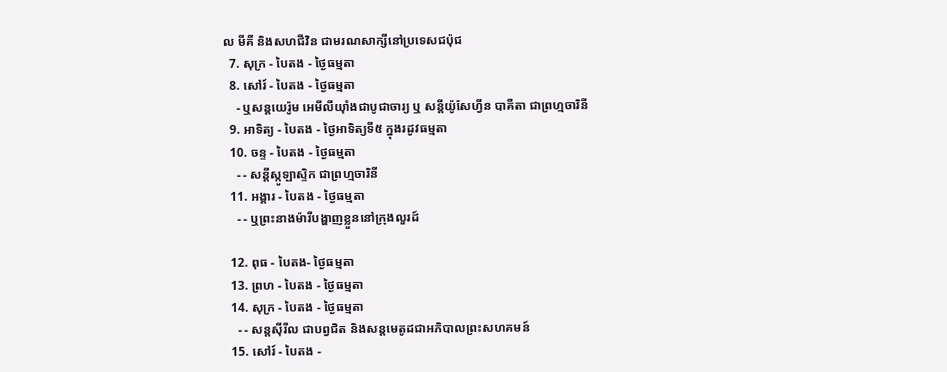ល មីគី និងសហជីវិន ជាមរណសាក្សីនៅប្រទេសជប៉ុជ
  7. សុក្រ - បៃតង - ថ្ងៃធម្មតា
  8. សៅរ៍ - បៃតង - ថ្ងៃធម្មតា
    - ឬសន្ដយេរ៉ូម អេមីលីយ៉ាំងជាបូជាចារ្យ ឬ សន្ដីយ៉ូសែហ្វីន បាគីតា ជាព្រហ្មចារិនី
  9. អាទិត្យ - បៃតង - ថ្ងៃអាទិត្យទី៥ ក្នុងរដូវធម្មតា
  10. ចន្ទ - បៃតង - ថ្ងៃធម្មតា
    - - សន្ដីស្កូឡាស្ទិក ជាព្រហ្មចារិនី
  11. អង្គារ - បៃតង - ថ្ងៃធម្មតា
    - - ឬព្រះនាងម៉ារីបង្ហាញខ្លួននៅក្រុងលួរដ៍

  12. ពុធ - បៃតង- ថ្ងៃធម្មតា
  13. ព្រហ - បៃតង - ថ្ងៃធម្មតា
  14. សុក្រ - បៃតង - ថ្ងៃធម្មតា
    - - សន្ដស៊ីរីល ជាបព្វជិត និងសន្ដមេតូដជាអភិបាលព្រះសហគមន៍
  15. សៅរ៍ - បៃតង -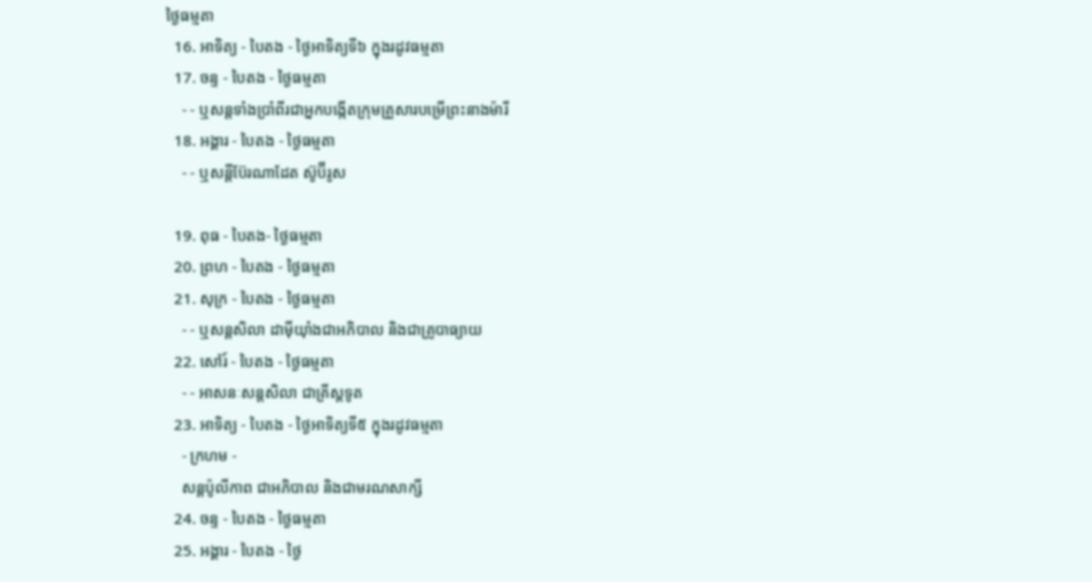ថ្ងៃធម្មតា
  16. អាទិត្យ - បៃតង - ថ្ងៃអាទិត្យទី៦ ក្នុងរដូវធម្មតា
  17. ចន្ទ - បៃតង - ថ្ងៃធម្មតា
    - - ឬសន្ដទាំងប្រាំពីរជាអ្នកបង្កើតក្រុមគ្រួសារបម្រើព្រះនាងម៉ារី
  18. អង្គារ - បៃតង - ថ្ងៃធម្មតា
    - - ឬសន្ដីប៊ែរណាដែត ស៊ូប៊ីរូស

  19. ពុធ - បៃតង- ថ្ងៃធម្មតា
  20. ព្រហ - បៃតង - ថ្ងៃធម្មតា
  21. សុក្រ - បៃតង - ថ្ងៃធម្មតា
    - - ឬសន្ដសិលា ដាម៉ីយ៉ាំងជាអភិបាល និងជាគ្រូបាធ្យាយ
  22. សៅរ៍ - បៃតង - ថ្ងៃធម្មតា
    - - អាសនៈសន្ដសិលា ជាគ្រីស្ដទូត
  23. អាទិត្យ - បៃតង - ថ្ងៃអាទិត្យទី៥ ក្នុងរដូវធម្មតា
    - ក្រហម -
    សន្ដប៉ូលីកាព ជាអភិបាល និងជាមរណសាក្សី
  24. ចន្ទ - បៃតង - ថ្ងៃធម្មតា
  25. អង្គារ - បៃតង - ថ្ងៃ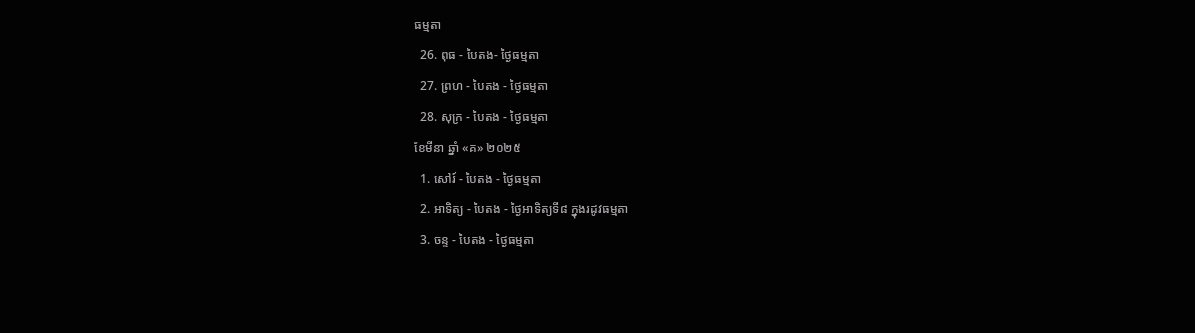ធម្មតា
  26. ពុធ - បៃតង- ថ្ងៃធម្មតា
  27. ព្រហ - បៃតង - ថ្ងៃធម្មតា
  28. សុក្រ - បៃតង - ថ្ងៃធម្មតា
ខែមីនា ឆ្នាំ «គ» ២០២៥
  1. សៅរ៍ - បៃតង - ថ្ងៃធម្មតា
  2. អាទិត្យ - បៃតង - ថ្ងៃអាទិត្យទី៨ ក្នុងរដូវធម្មតា
  3. ចន្ទ - បៃតង - ថ្ងៃធម្មតា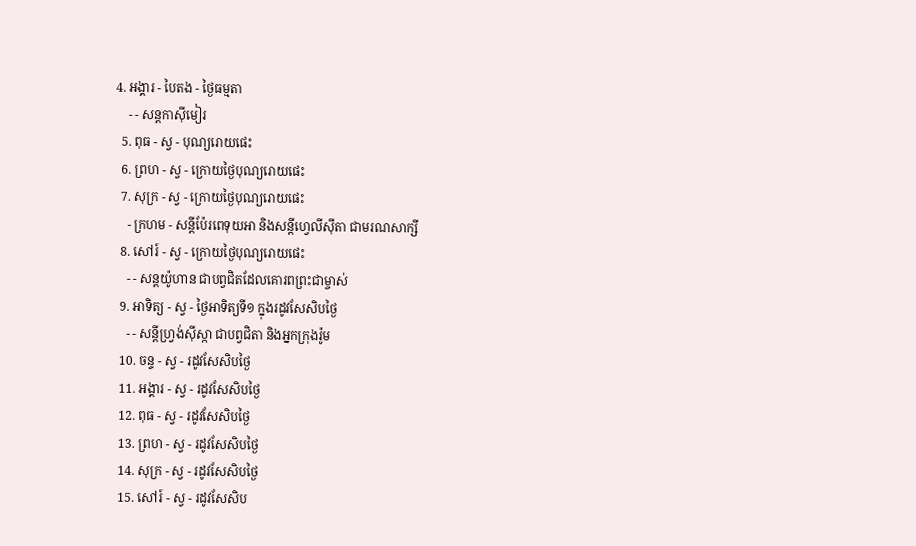4. អង្គារ - បៃតង - ថ្ងៃធម្មតា
    - - សន្ដកាស៊ីមៀរ
  5. ពុធ - ស្វ - បុណ្យរោយផេះ
  6. ព្រហ - ស្វ - ក្រោយថ្ងៃបុណ្យរោយផេះ
  7. សុក្រ - ស្វ - ក្រោយថ្ងៃបុណ្យរោយផេះ
    - ក្រហម - សន្ដីប៉ែរពេទុយអា និងសន្ដីហ្វេលីស៊ីតា ជាមរណសាក្សី
  8. សៅរ៍ - ស្វ - ក្រោយថ្ងៃបុណ្យរោយផេះ
    - - សន្ដយ៉ូហាន ជាបព្វជិតដែលគោរពព្រះជាម្ចាស់
  9. អាទិត្យ - ស្វ - ថ្ងៃអាទិត្យទី១ ក្នុងរដូវសែសិបថ្ងៃ
    - - សន្ដីហ្វ្រង់ស៊ីស្កា ជាបព្វជិតា និងអ្នកក្រុងរ៉ូម
  10. ចន្ទ - ស្វ - រដូវសែសិបថ្ងៃ
  11. អង្គារ - ស្វ - រដូវសែសិបថ្ងៃ
  12. ពុធ - ស្វ - រដូវសែសិបថ្ងៃ
  13. ព្រហ - ស្វ - រដូវសែសិបថ្ងៃ
  14. សុក្រ - ស្វ - រដូវសែសិបថ្ងៃ
  15. សៅរ៍ - ស្វ - រដូវសែសិប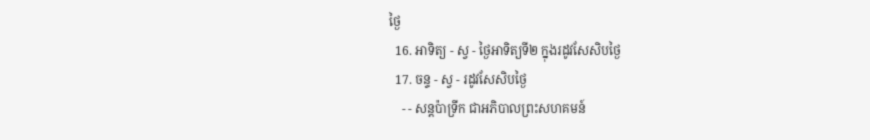ថ្ងៃ
  16. អាទិត្យ - ស្វ - ថ្ងៃអាទិត្យទី២ ក្នុងរដូវសែសិបថ្ងៃ
  17. ចន្ទ - ស្វ - រដូវសែសិបថ្ងៃ
    - - សន្ដប៉ាទ្រីក ជាអភិបាលព្រះសហគមន៍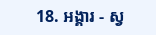18. អង្គារ - ស្វ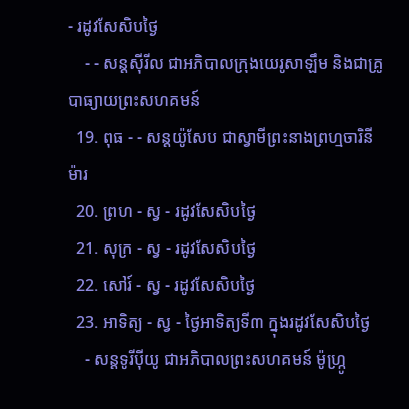- រដូវសែសិបថ្ងៃ
    - - សន្ដស៊ីរីល ជាអភិបាលក្រុងយេរូសាឡឹម និងជាគ្រូបាធ្យាយព្រះសហគមន៍
  19. ពុធ - - សន្ដយ៉ូសែប ជាស្វាមីព្រះនាងព្រហ្មចារិនីម៉ារ
  20. ព្រហ - ស្វ - រដូវសែសិបថ្ងៃ
  21. សុក្រ - ស្វ - រដូវសែសិបថ្ងៃ
  22. សៅរ៍ - ស្វ - រដូវសែសិបថ្ងៃ
  23. អាទិត្យ - ស្វ - ថ្ងៃអាទិត្យទី៣ ក្នុងរដូវសែសិបថ្ងៃ
    - សន្ដទូរីប៉ីយូ ជាអភិបាលព្រះសហគមន៍ ម៉ូហ្ក្រូ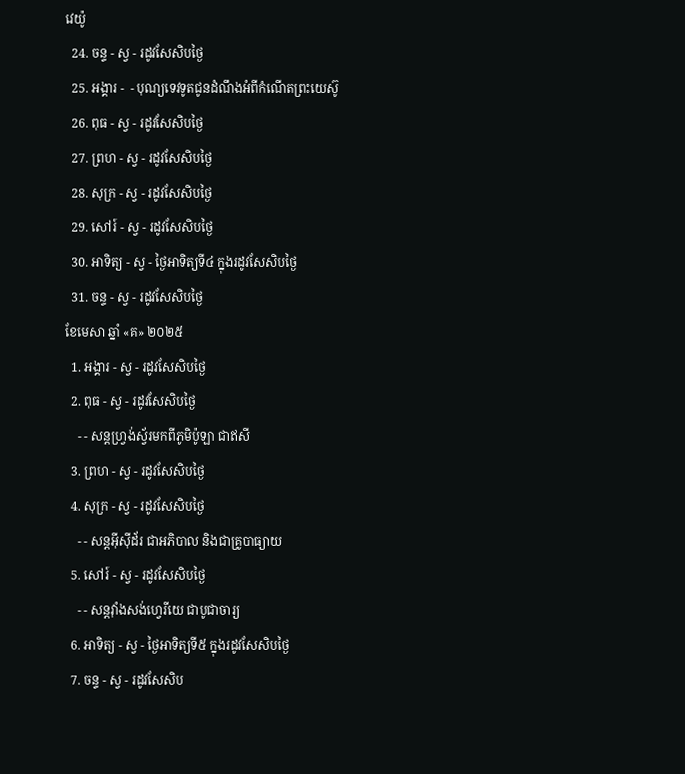វេយ៉ូ
  24. ចន្ទ - ស្វ - រដូវសែសិបថ្ងៃ
  25. អង្គារ -  - បុណ្យទេវទូតជូនដំណឹងអំពីកំណើតព្រះយេស៊ូ
  26. ពុធ - ស្វ - រដូវសែសិបថ្ងៃ
  27. ព្រហ - ស្វ - រដូវសែសិបថ្ងៃ
  28. សុក្រ - ស្វ - រដូវសែសិបថ្ងៃ
  29. សៅរ៍ - ស្វ - រដូវសែសិបថ្ងៃ
  30. អាទិត្យ - ស្វ - ថ្ងៃអាទិត្យទី៤ ក្នុងរដូវសែសិបថ្ងៃ
  31. ចន្ទ - ស្វ - រដូវសែសិបថ្ងៃ
ខែមេសា ឆ្នាំ «គ» ២០២៥
  1. អង្គារ - ស្វ - រដូវសែសិបថ្ងៃ
  2. ពុធ - ស្វ - រដូវសែសិបថ្ងៃ
    - - សន្ដហ្វ្រង់ស្វ័រមកពីភូមិប៉ូឡា ជាឥសី
  3. ព្រហ - ស្វ - រដូវសែសិបថ្ងៃ
  4. សុក្រ - ស្វ - រដូវសែសិបថ្ងៃ
    - - សន្ដអ៊ីស៊ីដ័រ ជាអភិបាល និងជាគ្រូបាធ្យាយ
  5. សៅរ៍ - ស្វ - រដូវសែសិបថ្ងៃ
    - - សន្ដវ៉ាំងសង់ហ្វេរីយេ ជាបូជាចារ្យ
  6. អាទិត្យ - ស្វ - ថ្ងៃអាទិត្យទី៥ ក្នុងរដូវសែសិបថ្ងៃ
  7. ចន្ទ - ស្វ - រដូវសែសិប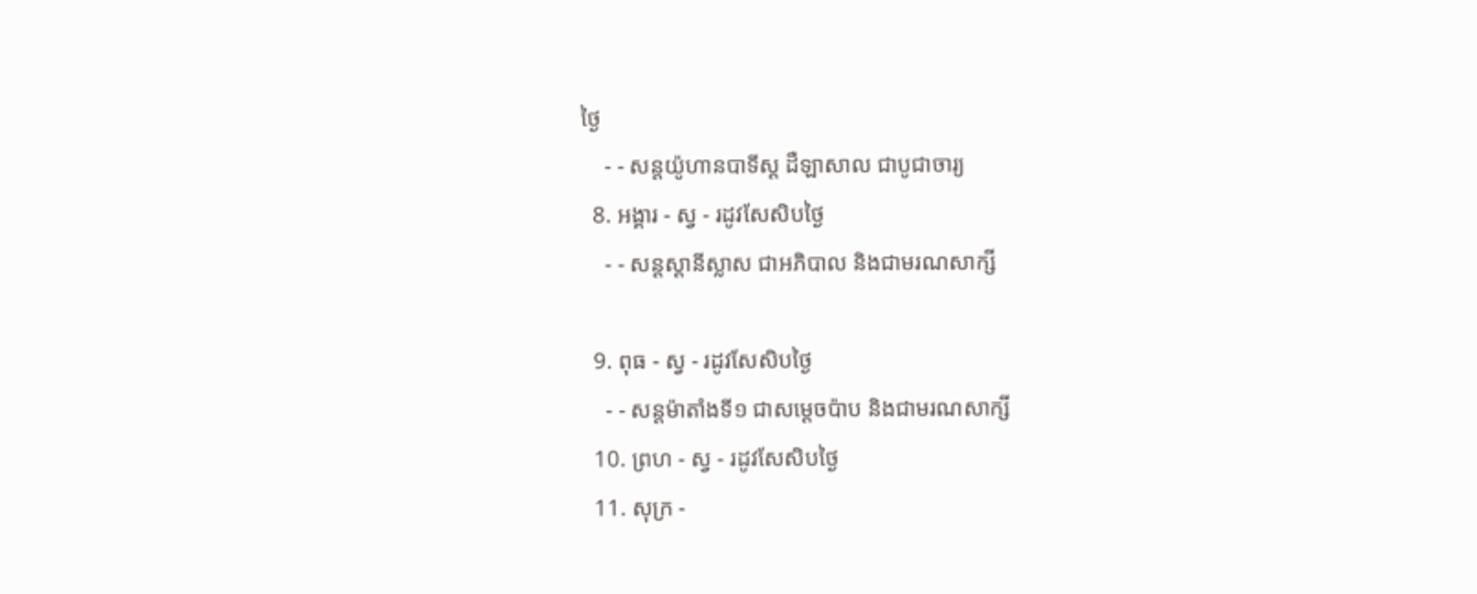ថ្ងៃ
    - - សន្ដយ៉ូហានបាទីស្ដ ដឺឡាសាល ជាបូជាចារ្យ
  8. អង្គារ - ស្វ - រដូវសែសិបថ្ងៃ
    - - សន្ដស្ដានីស្លាស ជាអភិបាល និងជាមរណសាក្សី

  9. ពុធ - ស្វ - រដូវសែសិបថ្ងៃ
    - - សន្ដម៉ាតាំងទី១ ជាសម្ដេចប៉ាប និងជាមរណសាក្សី
  10. ព្រហ - ស្វ - រដូវសែសិបថ្ងៃ
  11. សុក្រ -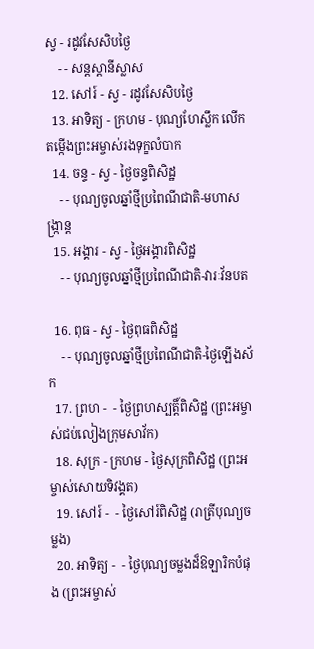ស្វ - រដូវសែសិបថ្ងៃ
    - - សន្ដស្ដានីស្លាស
  12. សៅរ៍ - ស្វ - រដូវសែសិបថ្ងៃ
  13. អាទិត្យ - ក្រហម - បុណ្យហែស្លឹក លើកតម្កើងព្រះអម្ចាស់រងទុក្ខលំបាក
  14. ចន្ទ - ស្វ - ថ្ងៃចន្ទពិសិដ្ឋ
    - - បុណ្យចូលឆ្នាំថ្មីប្រពៃណីជាតិ-មហាសង្រ្កាន្ដ
  15. អង្គារ - ស្វ - ថ្ងៃអង្គារពិសិដ្ឋ
    - - បុណ្យចូលឆ្នាំថ្មីប្រពៃណីជាតិ-វារៈវ័នបត

  16. ពុធ - ស្វ - ថ្ងៃពុធពិសិដ្ឋ
    - - បុណ្យចូលឆ្នាំថ្មីប្រពៃណីជាតិ-ថ្ងៃឡើងស័ក
  17. ព្រហ -  - ថ្ងៃព្រហស្បត្ដិ៍ពិសិដ្ឋ (ព្រះអម្ចាស់ជប់លៀងក្រុមសាវ័ក)
  18. សុក្រ - ក្រហម - ថ្ងៃសុក្រពិសិដ្ឋ (ព្រះអម្ចាស់សោយទិវង្គត)
  19. សៅរ៍ -  - ថ្ងៃសៅរ៍ពិសិដ្ឋ (រាត្រីបុណ្យចម្លង)
  20. អាទិត្យ -  - ថ្ងៃបុណ្យចម្លងដ៏ឱឡារិកបំផុង (ព្រះអម្ចាស់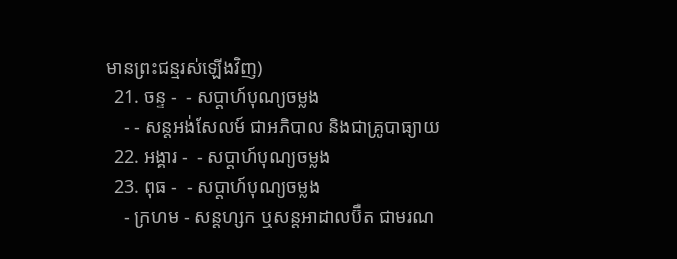មានព្រះជន្មរស់ឡើងវិញ)
  21. ចន្ទ -  - សប្ដាហ៍បុណ្យចម្លង
    - - សន្ដអង់សែលម៍ ជាអភិបាល និងជាគ្រូបាធ្យាយ
  22. អង្គារ -  - សប្ដាហ៍បុណ្យចម្លង
  23. ពុធ -  - សប្ដាហ៍បុណ្យចម្លង
    - ក្រហម - សន្ដហ្សក ឬសន្ដអាដាលប៊ឺត ជាមរណ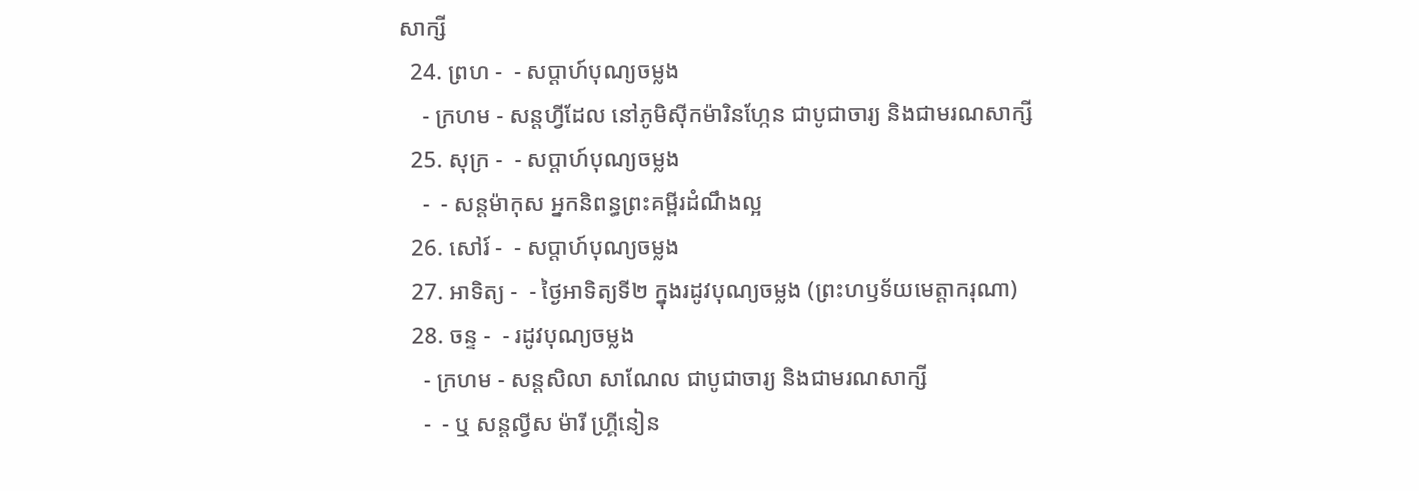សាក្សី
  24. ព្រហ -  - សប្ដាហ៍បុណ្យចម្លង
    - ក្រហម - សន្ដហ្វីដែល នៅភូមិស៊ីកម៉ារិនហ្កែន ជាបូជាចារ្យ និងជាមរណសាក្សី
  25. សុក្រ -  - សប្ដាហ៍បុណ្យចម្លង
    -  - សន្ដម៉ាកុស អ្នកនិពន្ធព្រះគម្ពីរដំណឹងល្អ
  26. សៅរ៍ -  - សប្ដាហ៍បុណ្យចម្លង
  27. អាទិត្យ -  - ថ្ងៃអាទិត្យទី២ ក្នុងរដូវបុណ្យចម្លង (ព្រះហឫទ័យមេត្ដាករុណា)
  28. ចន្ទ -  - រដូវបុណ្យចម្លង
    - ក្រហម - សន្ដសិលា សាណែល ជាបូជាចារ្យ និងជាមរណសាក្សី
    -  - ឬ សន្ដល្វីស ម៉ារី ហ្គ្រីនៀន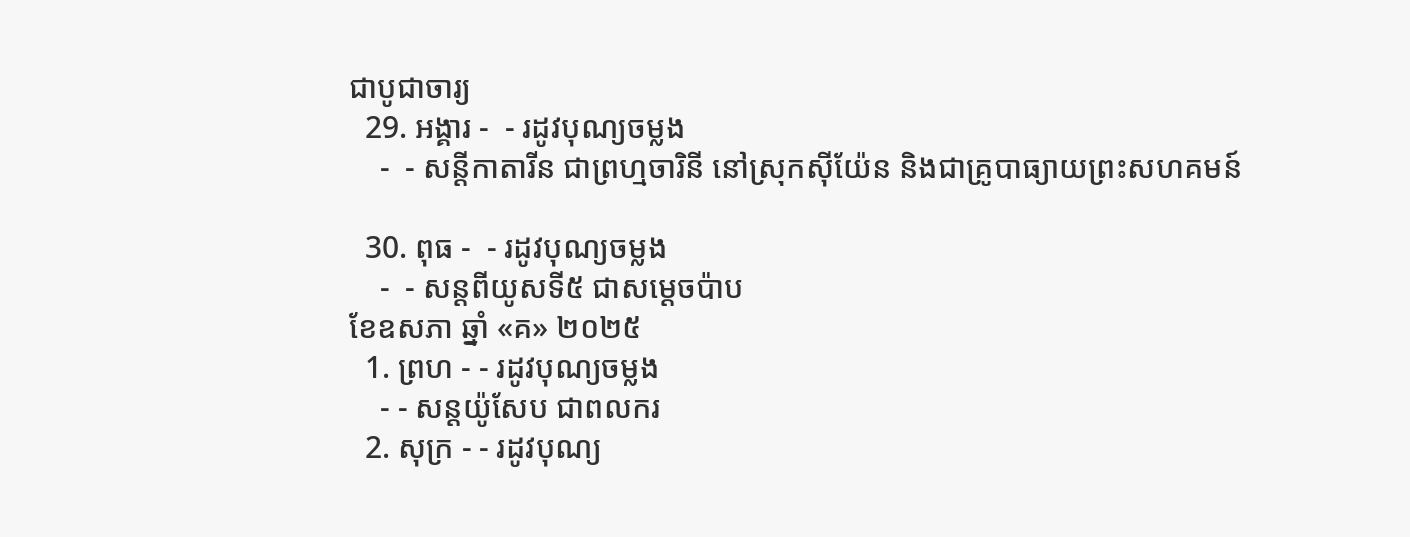ជាបូជាចារ្យ
  29. អង្គារ -  - រដូវបុណ្យចម្លង
    -  - សន្ដីកាតារីន ជាព្រហ្មចារិនី នៅស្រុកស៊ីយ៉ែន និងជាគ្រូបាធ្យាយព្រះសហគមន៍

  30. ពុធ -  - រដូវបុណ្យចម្លង
    -  - សន្ដពីយូសទី៥ ជាសម្ដេចប៉ាប
ខែឧសភា ឆ្នាំ «គ» ២០២៥
  1. ព្រហ - - រដូវបុណ្យចម្លង
    - - សន្ដយ៉ូសែប ជាពលករ
  2. សុក្រ - - រដូវបុណ្យ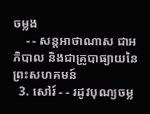ចម្លង
    - - សន្ដអាថាណាស ជាអភិបាល និងជាគ្រូបាធ្យាយនៃព្រះសហគមន៍
  3. សៅរ៍ - - រដូវបុណ្យចម្ល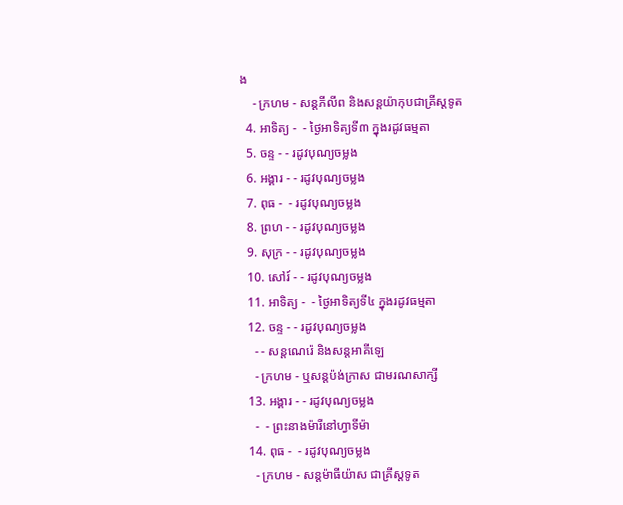ង
    - ក្រហម - សន្ដភីលីព និងសន្ដយ៉ាកុបជាគ្រីស្ដទូត
  4. អាទិត្យ -  - ថ្ងៃអាទិត្យទី៣ ក្នុងរដូវធម្មតា
  5. ចន្ទ - - រដូវបុណ្យចម្លង
  6. អង្គារ - - រដូវបុណ្យចម្លង
  7. ពុធ -  - រដូវបុណ្យចម្លង
  8. ព្រហ - - រដូវបុណ្យចម្លង
  9. សុក្រ - - រដូវបុណ្យចម្លង
  10. សៅរ៍ - - រដូវបុណ្យចម្លង
  11. អាទិត្យ -  - ថ្ងៃអាទិត្យទី៤ ក្នុងរដូវធម្មតា
  12. ចន្ទ - - រដូវបុណ្យចម្លង
    - - សន្ដណេរ៉េ និងសន្ដអាគីឡេ
    - ក្រហម - ឬសន្ដប៉ង់ក្រាស ជាមរណសាក្សី
  13. អង្គារ - - រដូវបុណ្យចម្លង
    -  - ព្រះនាងម៉ារីនៅហ្វាទីម៉ា
  14. ពុធ -  - រដូវបុណ្យចម្លង
    - ក្រហម - សន្ដម៉ាធីយ៉ាស ជាគ្រីស្ដទូត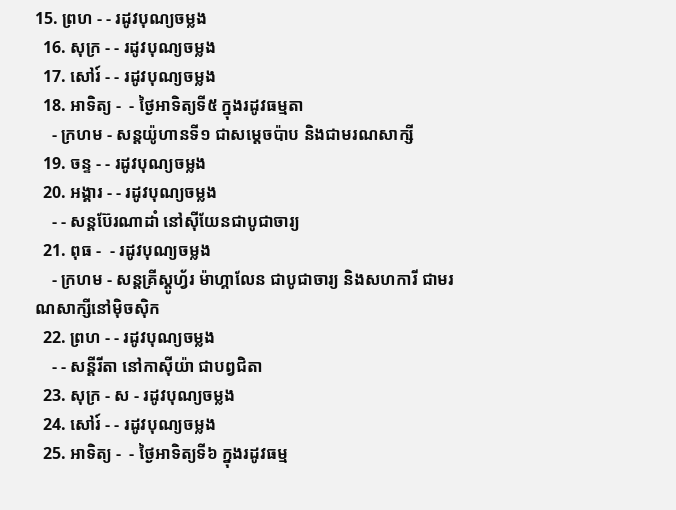15. ព្រហ - - រដូវបុណ្យចម្លង
  16. សុក្រ - - រដូវបុណ្យចម្លង
  17. សៅរ៍ - - រដូវបុណ្យចម្លង
  18. អាទិត្យ -  - ថ្ងៃអាទិត្យទី៥ ក្នុងរដូវធម្មតា
    - ក្រហម - សន្ដយ៉ូហានទី១ ជាសម្ដេចប៉ាប និងជាមរណសាក្សី
  19. ចន្ទ - - រដូវបុណ្យចម្លង
  20. អង្គារ - - រដូវបុណ្យចម្លង
    - - សន្ដប៊ែរណាដាំ នៅស៊ីយែនជាបូជាចារ្យ
  21. ពុធ -  - រដូវបុណ្យចម្លង
    - ក្រហម - សន្ដគ្រីស្ដូហ្វ័រ ម៉ាហ្គាលែន ជាបូជាចារ្យ និងសហការី ជាមរណសាក្សីនៅម៉ិចស៊ិក
  22. ព្រហ - - រដូវបុណ្យចម្លង
    - - សន្ដីរីតា នៅកាស៊ីយ៉ា ជាបព្វជិតា
  23. សុក្រ - ស - រដូវបុណ្យចម្លង
  24. សៅរ៍ - - រដូវបុណ្យចម្លង
  25. អាទិត្យ -  - ថ្ងៃអាទិត្យទី៦ ក្នុងរដូវធម្ម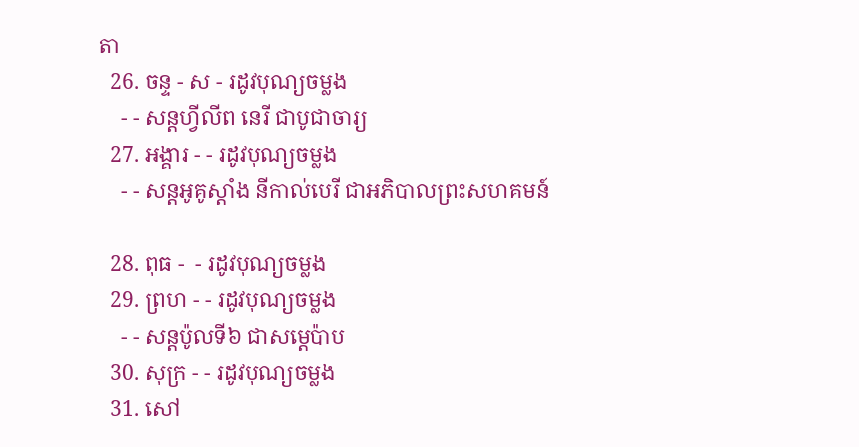តា
  26. ចន្ទ - ស - រដូវបុណ្យចម្លង
    - - សន្ដហ្វីលីព នេរី ជាបូជាចារ្យ
  27. អង្គារ - - រដូវបុណ្យចម្លង
    - - សន្ដអូគូស្ដាំង នីកាល់បេរី ជាអភិបាលព្រះសហគមន៍

  28. ពុធ -  - រដូវបុណ្យចម្លង
  29. ព្រហ - - រដូវបុណ្យចម្លង
    - - សន្ដប៉ូលទី៦ ជាសម្ដេប៉ាប
  30. សុក្រ - - រដូវបុណ្យចម្លង
  31. សៅ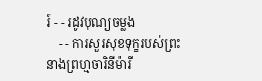រ៍ - - រដូវបុណ្យចម្លង
    - - ការសួរសុខទុក្ខរបស់ព្រះនាងព្រហ្មចារិនីម៉ារី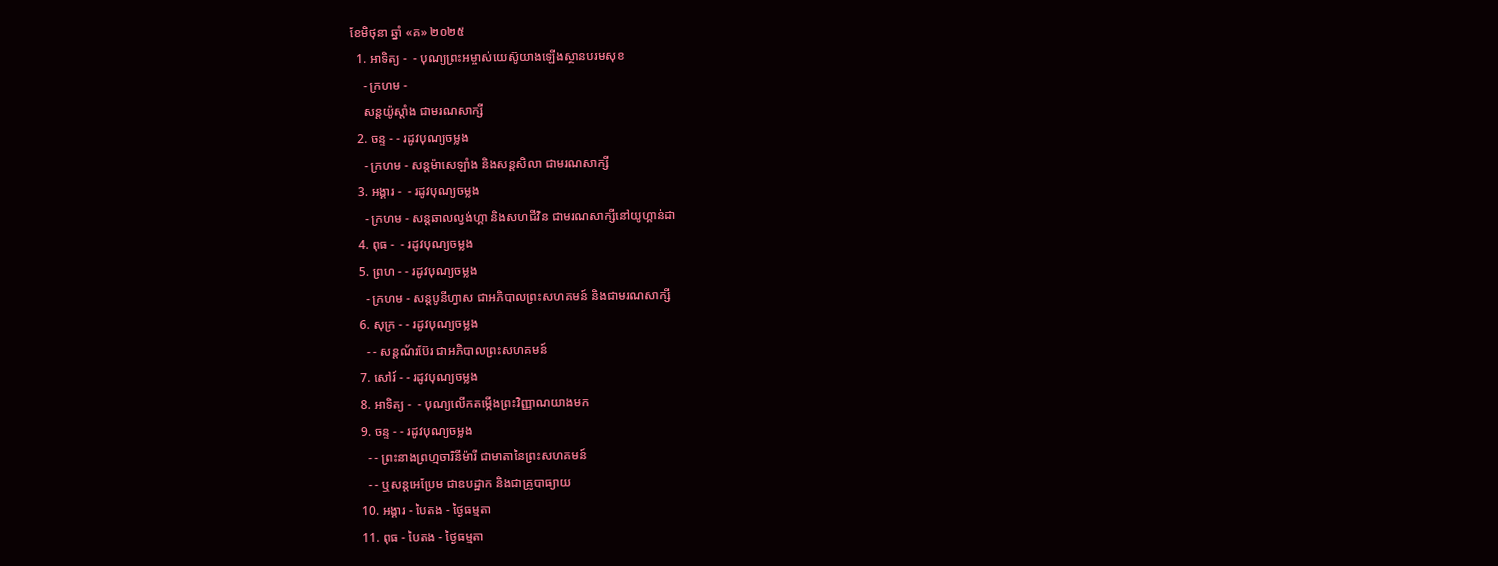ខែមិថុនា ឆ្នាំ «គ» ២០២៥
  1. អាទិត្យ -  - បុណ្យព្រះអម្ចាស់យេស៊ូយាងឡើងស្ថានបរមសុខ
    - ក្រហម -
    សន្ដយ៉ូស្ដាំង ជាមរណសាក្សី
  2. ចន្ទ - - រដូវបុណ្យចម្លង
    - ក្រហម - សន្ដម៉ាសេឡាំង និងសន្ដសិលា ជាមរណសាក្សី
  3. អង្គារ -  - រដូវបុណ្យចម្លង
    - ក្រហម - សន្ដឆាលល្វង់ហ្គា និងសហជីវិន ជាមរណសាក្សីនៅយូហ្គាន់ដា
  4. ពុធ -  - រដូវបុណ្យចម្លង
  5. ព្រហ - - រដូវបុណ្យចម្លង
    - ក្រហម - សន្ដបូនីហ្វាស ជាអភិបាលព្រះសហគមន៍ និងជាមរណសាក្សី
  6. សុក្រ - - រដូវបុណ្យចម្លង
    - - សន្ដណ័រប៊ែរ ជាអភិបាលព្រះសហគមន៍
  7. សៅរ៍ - - រដូវបុណ្យចម្លង
  8. អាទិត្យ -  - បុណ្យលើកតម្កើងព្រះវិញ្ញាណយាងមក
  9. ចន្ទ - - រដូវបុណ្យចម្លង
    - - ព្រះនាងព្រហ្មចារិនីម៉ារី ជាមាតានៃព្រះសហគមន៍
    - - ឬសន្ដអេប្រែម ជាឧបដ្ឋាក និងជាគ្រូបាធ្យាយ
  10. អង្គារ - បៃតង - ថ្ងៃធម្មតា
  11. ពុធ - បៃតង - ថ្ងៃធម្មតា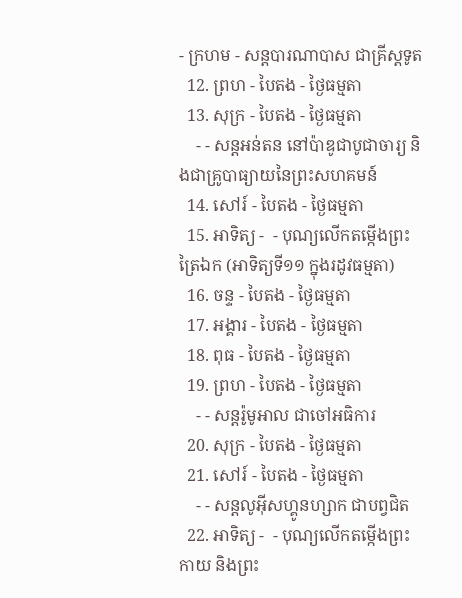- ក្រហម - សន្ដបារណាបាស ជាគ្រីស្ដទូត
  12. ព្រហ - បៃតង - ថ្ងៃធម្មតា
  13. សុក្រ - បៃតង - ថ្ងៃធម្មតា
    - - សន្ដអន់តន នៅប៉ាឌូជាបូជាចារ្យ និងជាគ្រូបាធ្យាយនៃព្រះសហគមន៍
  14. សៅរ៍ - បៃតង - ថ្ងៃធម្មតា
  15. អាទិត្យ -  - បុណ្យលើកតម្កើងព្រះត្រៃឯក (អាទិត្យទី១១ ក្នុងរដូវធម្មតា)
  16. ចន្ទ - បៃតង - ថ្ងៃធម្មតា
  17. អង្គារ - បៃតង - ថ្ងៃធម្មតា
  18. ពុធ - បៃតង - ថ្ងៃធម្មតា
  19. ព្រហ - បៃតង - ថ្ងៃធម្មតា
    - - សន្ដរ៉ូមូអាល ជាចៅអធិការ
  20. សុក្រ - បៃតង - ថ្ងៃធម្មតា
  21. សៅរ៍ - បៃតង - ថ្ងៃធម្មតា
    - - សន្ដលូអ៊ីសហ្គូនហ្សាក ជាបព្វជិត
  22. អាទិត្យ -  - បុណ្យលើកតម្កើងព្រះកាយ និងព្រះ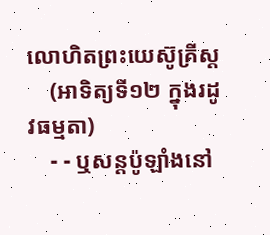លោហិតព្រះយេស៊ូគ្រីស្ដ
    (អាទិត្យទី១២ ក្នុងរដូវធម្មតា)
    - - ឬសន្ដប៉ូឡាំងនៅ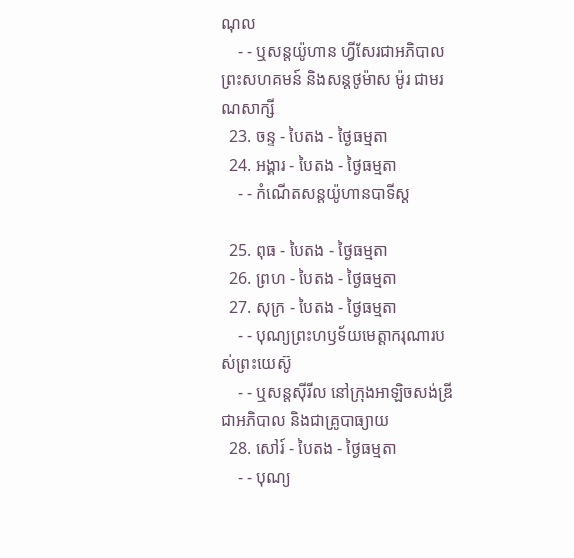ណុល
    - - ឬសន្ដយ៉ូហាន ហ្វីសែរជាអភិបាលព្រះសហគមន៍ និងសន្ដថូម៉ាស ម៉ូរ ជាមរណសាក្សី
  23. ចន្ទ - បៃតង - ថ្ងៃធម្មតា
  24. អង្គារ - បៃតង - ថ្ងៃធម្មតា
    - - កំណើតសន្ដយ៉ូហានបាទីស្ដ

  25. ពុធ - បៃតង - ថ្ងៃធម្មតា
  26. ព្រហ - បៃតង - ថ្ងៃធម្មតា
  27. សុក្រ - បៃតង - ថ្ងៃធម្មតា
    - - បុណ្យព្រះហឫទ័យមេត្ដាករុណារបស់ព្រះយេស៊ូ
    - - ឬសន្ដស៊ីរីល នៅក្រុងអាឡិចសង់ឌ្រី ជាអភិបាល និងជាគ្រូបាធ្យាយ
  28. សៅរ៍ - បៃតង - ថ្ងៃធម្មតា
    - - បុណ្យ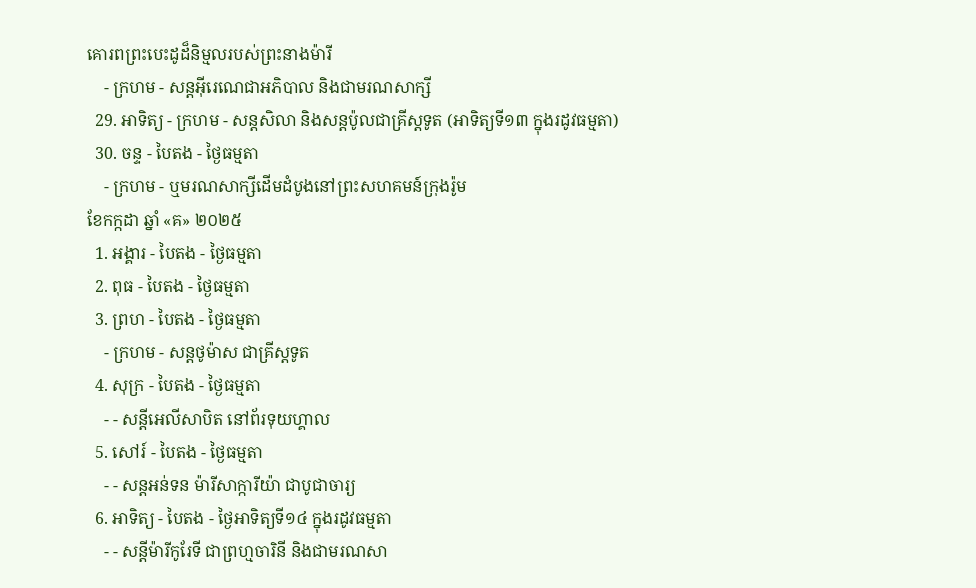គោរពព្រះបេះដូដ៏និម្មលរបស់ព្រះនាងម៉ារី
    - ក្រហម - សន្ដអ៊ីរេណេជាអភិបាល និងជាមរណសាក្សី
  29. អាទិត្យ - ក្រហម - សន្ដសិលា និងសន្ដប៉ូលជាគ្រីស្ដទូត (អាទិត្យទី១៣ ក្នុងរដូវធម្មតា)
  30. ចន្ទ - បៃតង - ថ្ងៃធម្មតា
    - ក្រហម - ឬមរណសាក្សីដើមដំបូងនៅព្រះសហគមន៍ក្រុងរ៉ូម
ខែកក្កដា ឆ្នាំ «គ» ២០២៥
  1. អង្គារ - បៃតង - ថ្ងៃធម្មតា
  2. ពុធ - បៃតង - ថ្ងៃធម្មតា
  3. ព្រហ - បៃតង - ថ្ងៃធម្មតា
    - ក្រហម - សន្ដថូម៉ាស ជាគ្រីស្ដទូត
  4. សុក្រ - បៃតង - ថ្ងៃធម្មតា
    - - សន្ដីអេលីសាបិត នៅព័រទុយហ្គាល
  5. សៅរ៍ - បៃតង - ថ្ងៃធម្មតា
    - - សន្ដអន់ទន ម៉ារីសាក្ការីយ៉ា ជាបូជាចារ្យ
  6. អាទិត្យ - បៃតង - ថ្ងៃអាទិត្យទី១៤ ក្នុងរដូវធម្មតា
    - - សន្ដីម៉ារីកូរែទី ជាព្រហ្មចារិនី និងជាមរណសា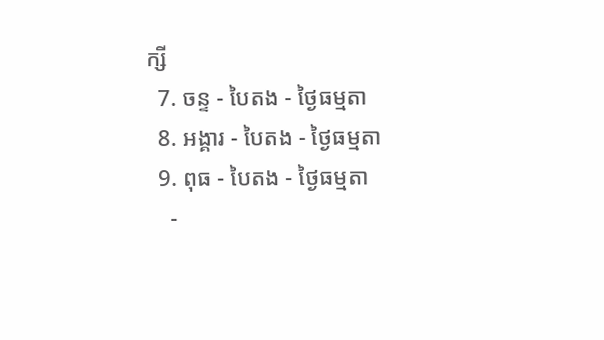ក្សី
  7. ចន្ទ - បៃតង - ថ្ងៃធម្មតា
  8. អង្គារ - បៃតង - ថ្ងៃធម្មតា
  9. ពុធ - បៃតង - ថ្ងៃធម្មតា
    -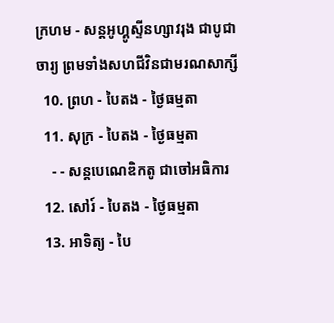ក្រហម - សន្ដអូហ្គូស្ទីនហ្សាវរុង ជាបូជាចារ្យ ព្រមទាំងសហជីវិនជាមរណសាក្សី
  10. ព្រហ - បៃតង - ថ្ងៃធម្មតា
  11. សុក្រ - បៃតង - ថ្ងៃធម្មតា
    - - សន្ដបេណេឌិកតូ ជាចៅអធិការ
  12. សៅរ៍ - បៃតង - ថ្ងៃធម្មតា
  13. អាទិត្យ - បៃ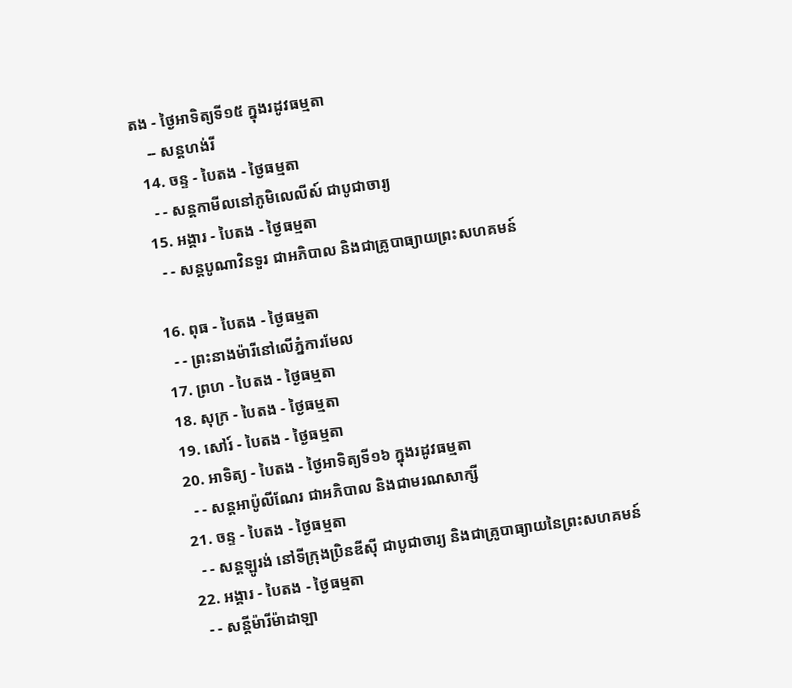តង - ថ្ងៃអាទិត្យទី១៥ ក្នុងរដូវធម្មតា
    -- សន្ដហង់រី
  14. ចន្ទ - បៃតង - ថ្ងៃធម្មតា
    - - សន្ដកាមីលនៅភូមិលេលីស៍ ជាបូជាចារ្យ
  15. អង្គារ - បៃតង - ថ្ងៃធម្មតា
    - - សន្ដបូណាវិនទួរ ជាអភិបាល និងជាគ្រូបាធ្យាយព្រះសហគមន៍

  16. ពុធ - បៃតង - ថ្ងៃធម្មតា
    - - ព្រះនាងម៉ារីនៅលើភ្នំការមែល
  17. ព្រហ - បៃតង - ថ្ងៃធម្មតា
  18. សុក្រ - បៃតង - ថ្ងៃធម្មតា
  19. សៅរ៍ - បៃតង - ថ្ងៃធម្មតា
  20. អាទិត្យ - បៃតង - ថ្ងៃអាទិត្យទី១៦ ក្នុងរដូវធម្មតា
    - - សន្ដអាប៉ូលីណែរ ជាអភិបាល និងជាមរណសាក្សី
  21. ចន្ទ - បៃតង - ថ្ងៃធម្មតា
    - - សន្ដឡូរង់ នៅទីក្រុងប្រិនឌីស៊ី ជាបូជាចារ្យ និងជាគ្រូបាធ្យាយនៃព្រះសហគមន៍
  22. អង្គារ - បៃតង - ថ្ងៃធម្មតា
    - - សន្ដីម៉ារីម៉ាដាឡា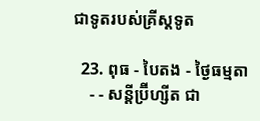ជាទូតរបស់គ្រីស្ដទូត

  23. ពុធ - បៃតង - ថ្ងៃធម្មតា
    - - សន្ដីប្រ៊ីហ្សីត ជា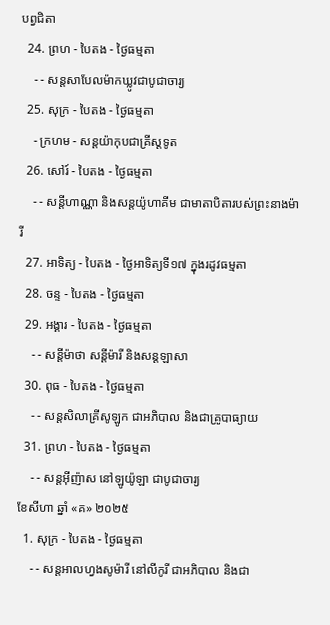បព្វជិតា
  24. ព្រហ - បៃតង - ថ្ងៃធម្មតា
    - - សន្ដសាបែលម៉ាកឃ្លូវជាបូជាចារ្យ
  25. សុក្រ - បៃតង - ថ្ងៃធម្មតា
    - ក្រហម - សន្ដយ៉ាកុបជាគ្រីស្ដទូត
  26. សៅរ៍ - បៃតង - ថ្ងៃធម្មតា
    - - សន្ដីហាណ្ណា និងសន្ដយ៉ូហាគីម ជាមាតាបិតារបស់ព្រះនាងម៉ារី
  27. អាទិត្យ - បៃតង - ថ្ងៃអាទិត្យទី១៧ ក្នុងរដូវធម្មតា
  28. ចន្ទ - បៃតង - ថ្ងៃធម្មតា
  29. អង្គារ - បៃតង - ថ្ងៃធម្មតា
    - - សន្ដីម៉ាថា សន្ដីម៉ារី និងសន្ដឡាសា
  30. ពុធ - បៃតង - ថ្ងៃធម្មតា
    - - សន្ដសិលាគ្រីសូឡូក ជាអភិបាល និងជាគ្រូបាធ្យាយ
  31. ព្រហ - បៃតង - ថ្ងៃធម្មតា
    - - សន្ដអ៊ីញ៉ាស នៅឡូយ៉ូឡា ជាបូជាចារ្យ
ខែសីហា ឆ្នាំ «គ» ២០២៥
  1. សុក្រ - បៃតង - ថ្ងៃធម្មតា
    - - សន្ដអាលហ្វងសូម៉ារី នៅលីកូរី ជាអភិបាល និងជា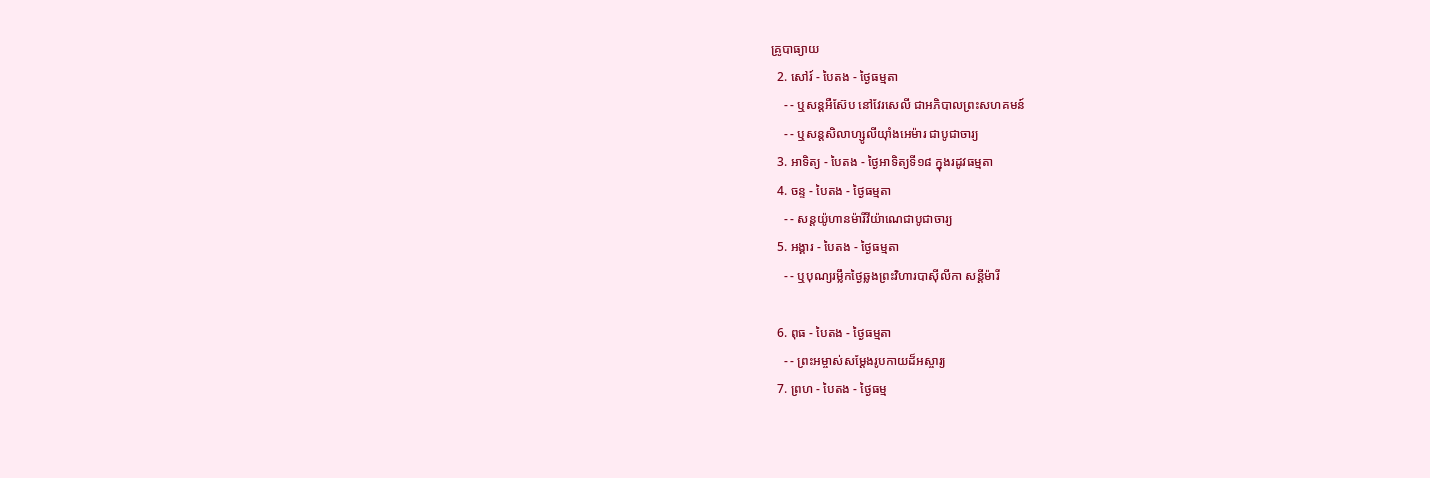គ្រូបាធ្យាយ
  2. សៅរ៍ - បៃតង - ថ្ងៃធម្មតា
    - - ឬសន្ដអឺស៊ែប នៅវែរសេលី ជាអភិបាលព្រះសហគមន៍
    - - ឬសន្ដសិលាហ្សូលីយ៉ាំងអេម៉ារ ជាបូជាចារ្យ
  3. អាទិត្យ - បៃតង - ថ្ងៃអាទិត្យទី១៨ ក្នុងរដូវធម្មតា
  4. ចន្ទ - បៃតង - ថ្ងៃធម្មតា
    - - សន្ដយ៉ូហានម៉ារីវីយ៉ាណេជាបូជាចារ្យ
  5. អង្គារ - បៃតង - ថ្ងៃធម្មតា
    - - ឬបុណ្យរម្លឹកថ្ងៃឆ្លងព្រះវិហារបាស៊ីលីកា សន្ដីម៉ារី

  6. ពុធ - បៃតង - ថ្ងៃធម្មតា
    - - ព្រះអម្ចាស់សម្ដែងរូបកាយដ៏អស្ចារ្យ
  7. ព្រហ - បៃតង - ថ្ងៃធម្ម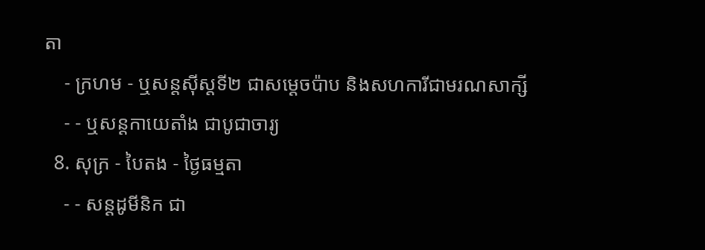តា
    - ក្រហម - ឬសន្ដស៊ីស្ដទី២ ជាសម្ដេចប៉ាប និងសហការីជាមរណសាក្សី
    - - ឬសន្ដកាយេតាំង ជាបូជាចារ្យ
  8. សុក្រ - បៃតង - ថ្ងៃធម្មតា
    - - សន្ដដូមីនិក ជា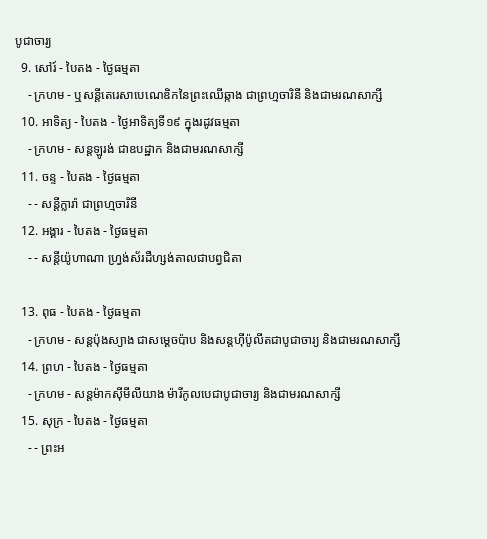បូជាចារ្យ
  9. សៅរ៍ - បៃតង - ថ្ងៃធម្មតា
    - ក្រហម - ឬសន្ដីតេរេសាបេណេឌិកនៃព្រះឈើឆ្កាង ជាព្រហ្មចារិនី និងជាមរណសាក្សី
  10. អាទិត្យ - បៃតង - ថ្ងៃអាទិត្យទី១៩ ក្នុងរដូវធម្មតា
    - ក្រហម - សន្ដឡូរង់ ជាឧបដ្ឋាក និងជាមរណសាក្សី
  11. ចន្ទ - បៃតង - ថ្ងៃធម្មតា
    - - សន្ដីក្លារ៉ា ជាព្រហ្មចារិនី
  12. អង្គារ - បៃតង - ថ្ងៃធម្មតា
    - - សន្ដីយ៉ូហាណា ហ្វ្រង់ស័រដឺហ្សង់តាលជាបព្វជិតា

  13. ពុធ - បៃតង - ថ្ងៃធម្មតា
    - ក្រហម - សន្ដប៉ុងស្យាង ជាសម្ដេចប៉ាប និងសន្ដហ៊ីប៉ូលីតជាបូជាចារ្យ និងជាមរណសាក្សី
  14. ព្រហ - បៃតង - ថ្ងៃធម្មតា
    - ក្រហម - សន្ដម៉ាកស៊ីមីលីយាង ម៉ារីកូលបេជាបូជាចារ្យ និងជាមរណសាក្សី
  15. សុក្រ - បៃតង - ថ្ងៃធម្មតា
    - - ព្រះអ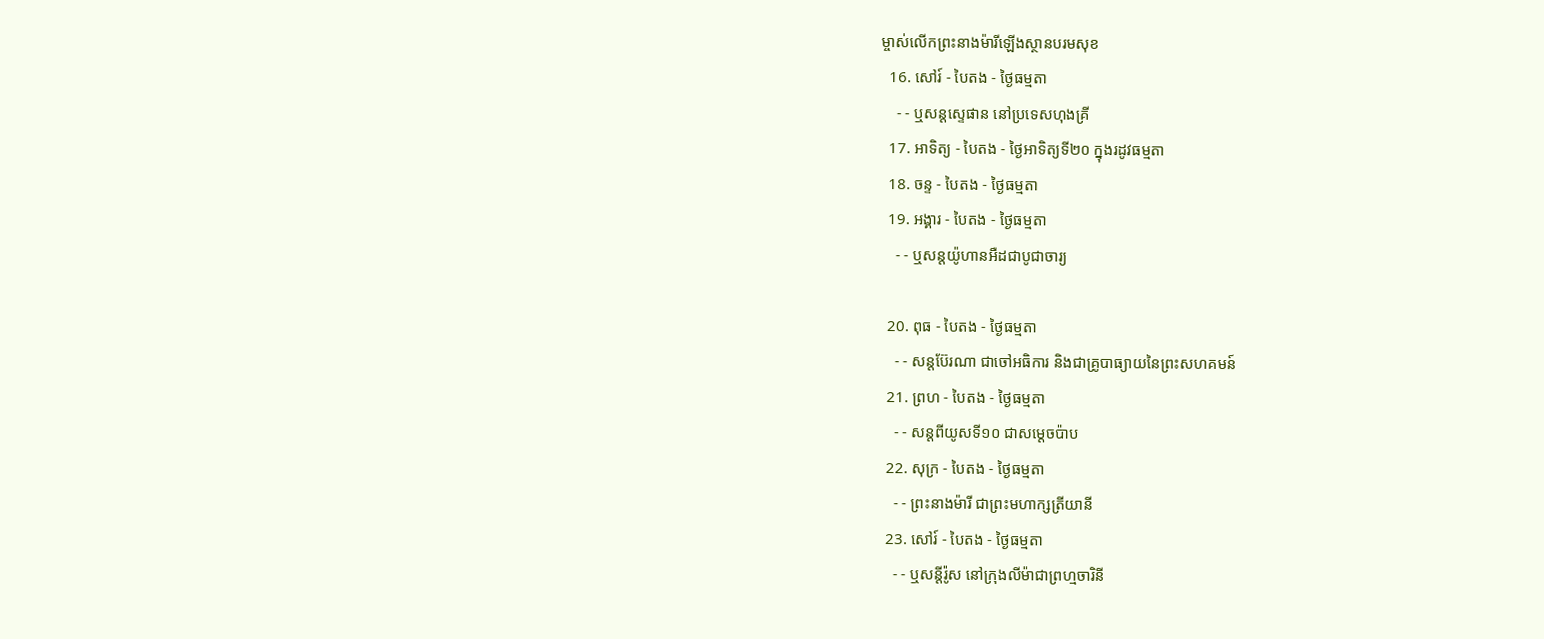ម្ចាស់លើកព្រះនាងម៉ារីឡើងស្ថានបរមសុខ
  16. សៅរ៍ - បៃតង - ថ្ងៃធម្មតា
    - - ឬសន្ដស្ទេផាន នៅប្រទេសហុងគ្រី
  17. អាទិត្យ - បៃតង - ថ្ងៃអាទិត្យទី២០ ក្នុងរដូវធម្មតា
  18. ចន្ទ - បៃតង - ថ្ងៃធម្មតា
  19. អង្គារ - បៃតង - ថ្ងៃធម្មតា
    - - ឬសន្ដយ៉ូហានអឺដជាបូជាចារ្យ

  20. ពុធ - បៃតង - ថ្ងៃធម្មតា
    - - សន្ដប៊ែរណា ជាចៅអធិការ និងជាគ្រូបាធ្យាយនៃព្រះសហគមន៍
  21. ព្រហ - បៃតង - ថ្ងៃធម្មតា
    - - សន្ដពីយូសទី១០ ជាសម្ដេចប៉ាប
  22. សុក្រ - បៃតង - ថ្ងៃធម្មតា
    - - ព្រះនាងម៉ារី ជាព្រះមហាក្សត្រីយានី
  23. សៅរ៍ - បៃតង - ថ្ងៃធម្មតា
    - - ឬសន្ដីរ៉ូស នៅក្រុងលីម៉ាជាព្រហ្មចារិនី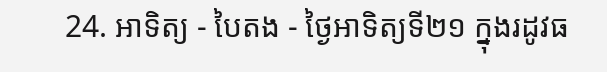24. អាទិត្យ - បៃតង - ថ្ងៃអាទិត្យទី២១ ក្នុងរដូវធ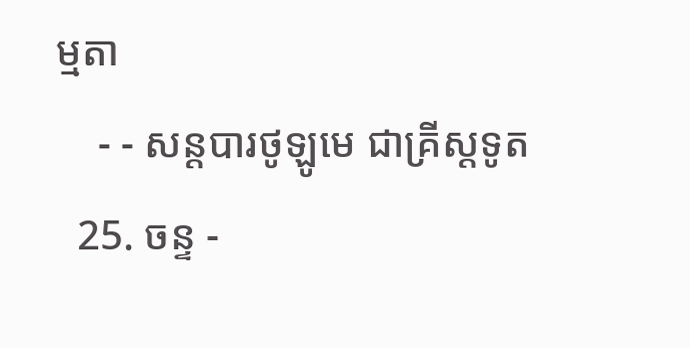ម្មតា
    - - សន្ដបារថូឡូមេ ជាគ្រីស្ដទូត
  25. ចន្ទ -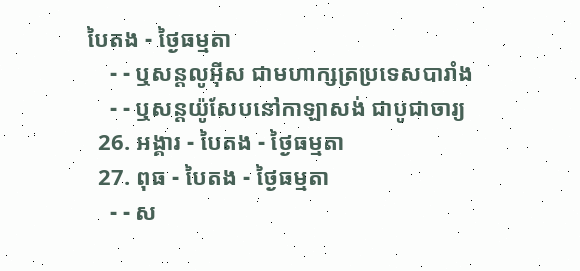បៃតង - ថ្ងៃធម្មតា
    - - ឬសន្ដលូអ៊ីស ជាមហាក្សត្រប្រទេសបារាំង
    - - ឬសន្ដយ៉ូសែបនៅកាឡាសង់ ជាបូជាចារ្យ
  26. អង្គារ - បៃតង - ថ្ងៃធម្មតា
  27. ពុធ - បៃតង - ថ្ងៃធម្មតា
    - - ស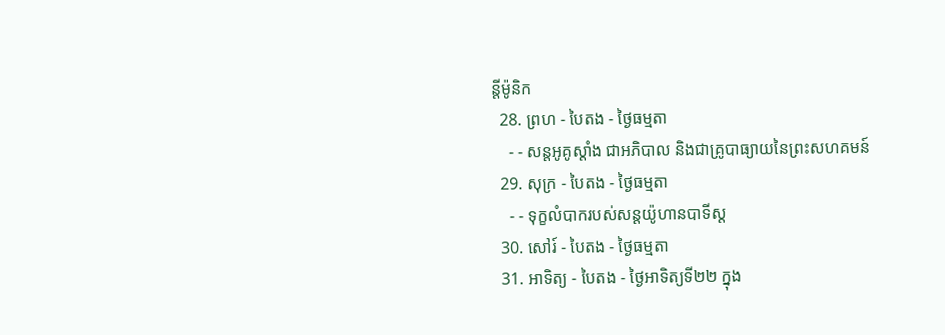ន្ដីម៉ូនិក
  28. ព្រហ - បៃតង - ថ្ងៃធម្មតា
    - - សន្ដអូគូស្ដាំង ជាអភិបាល និងជាគ្រូបាធ្យាយនៃព្រះសហគមន៍
  29. សុក្រ - បៃតង - ថ្ងៃធម្មតា
    - - ទុក្ខលំបាករបស់សន្ដយ៉ូហានបាទីស្ដ
  30. សៅរ៍ - បៃតង - ថ្ងៃធម្មតា
  31. អាទិត្យ - បៃតង - ថ្ងៃអាទិត្យទី២២ ក្នុង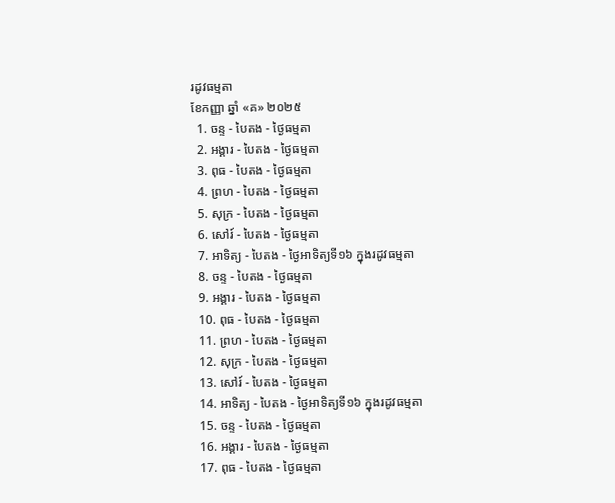រដូវធម្មតា
ខែកញ្ញា ឆ្នាំ «គ» ២០២៥
  1. ចន្ទ - បៃតង - ថ្ងៃធម្មតា
  2. អង្គារ - បៃតង - ថ្ងៃធម្មតា
  3. ពុធ - បៃតង - ថ្ងៃធម្មតា
  4. ព្រហ - បៃតង - ថ្ងៃធម្មតា
  5. សុក្រ - បៃតង - ថ្ងៃធម្មតា
  6. សៅរ៍ - បៃតង - ថ្ងៃធម្មតា
  7. អាទិត្យ - បៃតង - ថ្ងៃអាទិត្យទី១៦ ក្នុងរដូវធម្មតា
  8. ចន្ទ - បៃតង - ថ្ងៃធម្មតា
  9. អង្គារ - បៃតង - ថ្ងៃធម្មតា
  10. ពុធ - បៃតង - ថ្ងៃធម្មតា
  11. ព្រហ - បៃតង - ថ្ងៃធម្មតា
  12. សុក្រ - បៃតង - ថ្ងៃធម្មតា
  13. សៅរ៍ - បៃតង - ថ្ងៃធម្មតា
  14. អាទិត្យ - បៃតង - ថ្ងៃអាទិត្យទី១៦ ក្នុងរដូវធម្មតា
  15. ចន្ទ - បៃតង - ថ្ងៃធម្មតា
  16. អង្គារ - បៃតង - ថ្ងៃធម្មតា
  17. ពុធ - បៃតង - ថ្ងៃធម្មតា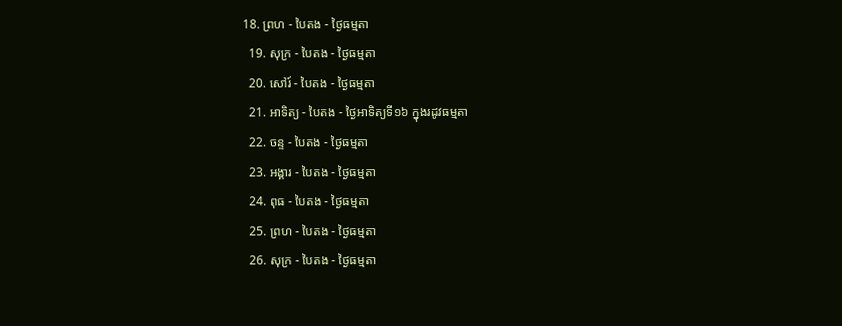18. ព្រហ - បៃតង - ថ្ងៃធម្មតា
  19. សុក្រ - បៃតង - ថ្ងៃធម្មតា
  20. សៅរ៍ - បៃតង - ថ្ងៃធម្មតា
  21. អាទិត្យ - បៃតង - ថ្ងៃអាទិត្យទី១៦ ក្នុងរដូវធម្មតា
  22. ចន្ទ - បៃតង - ថ្ងៃធម្មតា
  23. អង្គារ - បៃតង - ថ្ងៃធម្មតា
  24. ពុធ - បៃតង - ថ្ងៃធម្មតា
  25. ព្រហ - បៃតង - ថ្ងៃធម្មតា
  26. សុក្រ - បៃតង - ថ្ងៃធម្មតា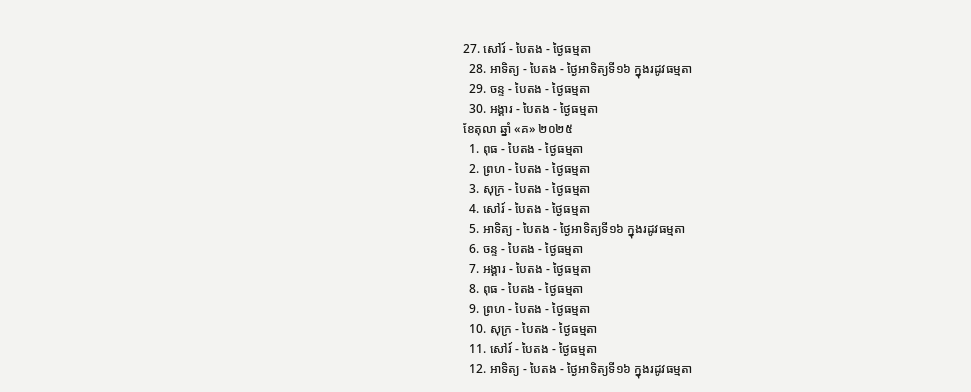27. សៅរ៍ - បៃតង - ថ្ងៃធម្មតា
  28. អាទិត្យ - បៃតង - ថ្ងៃអាទិត្យទី១៦ ក្នុងរដូវធម្មតា
  29. ចន្ទ - បៃតង - ថ្ងៃធម្មតា
  30. អង្គារ - បៃតង - ថ្ងៃធម្មតា
ខែតុលា ឆ្នាំ «គ» ២០២៥
  1. ពុធ - បៃតង - ថ្ងៃធម្មតា
  2. ព្រហ - បៃតង - ថ្ងៃធម្មតា
  3. សុក្រ - បៃតង - ថ្ងៃធម្មតា
  4. សៅរ៍ - បៃតង - ថ្ងៃធម្មតា
  5. អាទិត្យ - បៃតង - ថ្ងៃអាទិត្យទី១៦ ក្នុងរដូវធម្មតា
  6. ចន្ទ - បៃតង - ថ្ងៃធម្មតា
  7. អង្គារ - បៃតង - ថ្ងៃធម្មតា
  8. ពុធ - បៃតង - ថ្ងៃធម្មតា
  9. ព្រហ - បៃតង - ថ្ងៃធម្មតា
  10. សុក្រ - បៃតង - ថ្ងៃធម្មតា
  11. សៅរ៍ - បៃតង - ថ្ងៃធម្មតា
  12. អាទិត្យ - បៃតង - ថ្ងៃអាទិត្យទី១៦ ក្នុងរដូវធម្មតា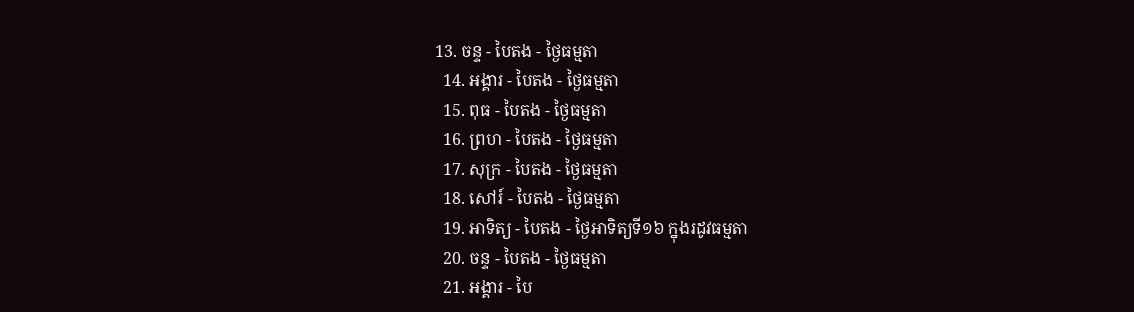13. ចន្ទ - បៃតង - ថ្ងៃធម្មតា
  14. អង្គារ - បៃតង - ថ្ងៃធម្មតា
  15. ពុធ - បៃតង - ថ្ងៃធម្មតា
  16. ព្រហ - បៃតង - ថ្ងៃធម្មតា
  17. សុក្រ - បៃតង - ថ្ងៃធម្មតា
  18. សៅរ៍ - បៃតង - ថ្ងៃធម្មតា
  19. អាទិត្យ - បៃតង - ថ្ងៃអាទិត្យទី១៦ ក្នុងរដូវធម្មតា
  20. ចន្ទ - បៃតង - ថ្ងៃធម្មតា
  21. អង្គារ - បៃ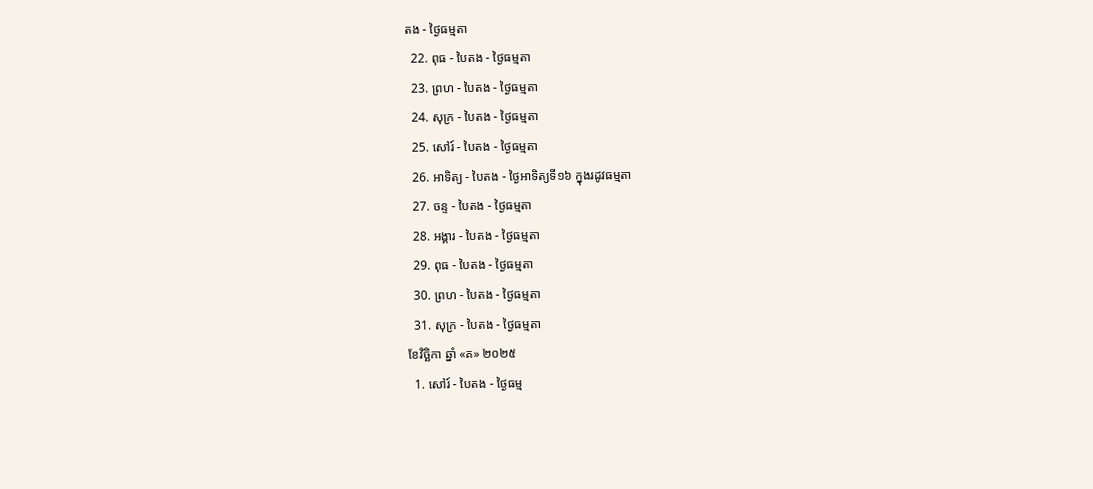តង - ថ្ងៃធម្មតា
  22. ពុធ - បៃតង - ថ្ងៃធម្មតា
  23. ព្រហ - បៃតង - ថ្ងៃធម្មតា
  24. សុក្រ - បៃតង - ថ្ងៃធម្មតា
  25. សៅរ៍ - បៃតង - ថ្ងៃធម្មតា
  26. អាទិត្យ - បៃតង - ថ្ងៃអាទិត្យទី១៦ ក្នុងរដូវធម្មតា
  27. ចន្ទ - បៃតង - ថ្ងៃធម្មតា
  28. អង្គារ - បៃតង - ថ្ងៃធម្មតា
  29. ពុធ - បៃតង - ថ្ងៃធម្មតា
  30. ព្រហ - បៃតង - ថ្ងៃធម្មតា
  31. សុក្រ - បៃតង - ថ្ងៃធម្មតា
ខែវិច្ឆិកា ឆ្នាំ «គ» ២០២៥
  1. សៅរ៍ - បៃតង - ថ្ងៃធម្ម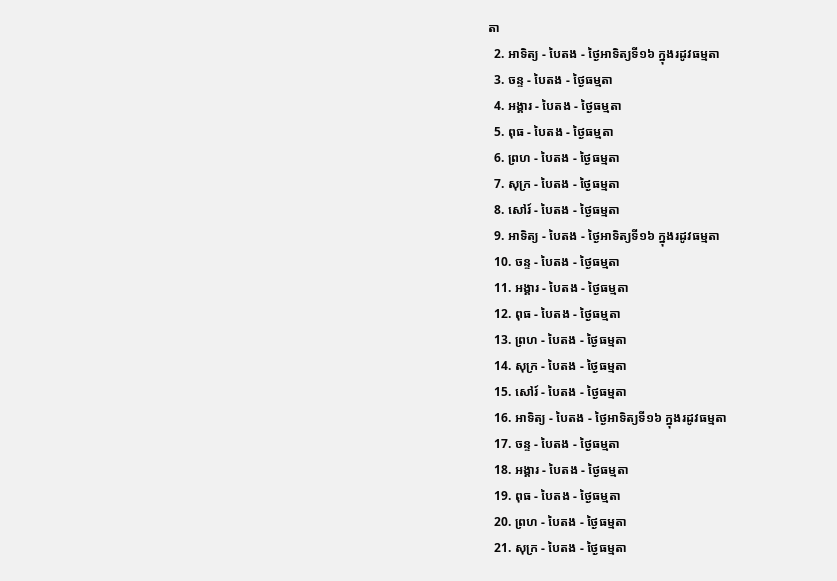តា
  2. អាទិត្យ - បៃតង - ថ្ងៃអាទិត្យទី១៦ ក្នុងរដូវធម្មតា
  3. ចន្ទ - បៃតង - ថ្ងៃធម្មតា
  4. អង្គារ - បៃតង - ថ្ងៃធម្មតា
  5. ពុធ - បៃតង - ថ្ងៃធម្មតា
  6. ព្រហ - បៃតង - ថ្ងៃធម្មតា
  7. សុក្រ - បៃតង - ថ្ងៃធម្មតា
  8. សៅរ៍ - បៃតង - ថ្ងៃធម្មតា
  9. អាទិត្យ - បៃតង - ថ្ងៃអាទិត្យទី១៦ ក្នុងរដូវធម្មតា
  10. ចន្ទ - បៃតង - ថ្ងៃធម្មតា
  11. អង្គារ - បៃតង - ថ្ងៃធម្មតា
  12. ពុធ - បៃតង - ថ្ងៃធម្មតា
  13. ព្រហ - បៃតង - ថ្ងៃធម្មតា
  14. សុក្រ - បៃតង - ថ្ងៃធម្មតា
  15. សៅរ៍ - បៃតង - ថ្ងៃធម្មតា
  16. អាទិត្យ - បៃតង - ថ្ងៃអាទិត្យទី១៦ ក្នុងរដូវធម្មតា
  17. ចន្ទ - បៃតង - ថ្ងៃធម្មតា
  18. អង្គារ - បៃតង - ថ្ងៃធម្មតា
  19. ពុធ - បៃតង - ថ្ងៃធម្មតា
  20. ព្រហ - បៃតង - ថ្ងៃធម្មតា
  21. សុក្រ - បៃតង - ថ្ងៃធម្មតា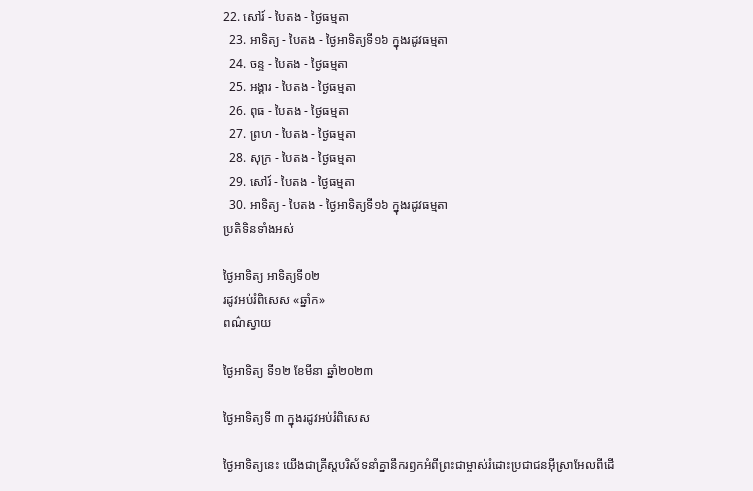22. សៅរ៍ - បៃតង - ថ្ងៃធម្មតា
  23. អាទិត្យ - បៃតង - ថ្ងៃអាទិត្យទី១៦ ក្នុងរដូវធម្មតា
  24. ចន្ទ - បៃតង - ថ្ងៃធម្មតា
  25. អង្គារ - បៃតង - ថ្ងៃធម្មតា
  26. ពុធ - បៃតង - ថ្ងៃធម្មតា
  27. ព្រហ - បៃតង - ថ្ងៃធម្មតា
  28. សុក្រ - បៃតង - ថ្ងៃធម្មតា
  29. សៅរ៍ - បៃតង - ថ្ងៃធម្មតា
  30. អាទិត្យ - បៃតង - ថ្ងៃអាទិត្យទី១៦ ក្នុងរដូវធម្មតា
ប្រតិទិនទាំងអស់

ថ្ងៃអាទិត្យ អាទិត្យទី០២
រដូវអប់រំពិសេស «ឆ្នាំក»
ពណ៌ស្វាយ

ថ្ងៃអាទិត្យ ទី១២ ខែមីនា ឆ្នាំ២០២៣

ថ្ងៃអាទិត្យទី ៣ ក្នុងរដូវអប់រំពិសេស

ថ្ងៃអាទិត្យនេះ យើងជាគ្រីស្តបរិស័ទនាំគ្នានឹករឭកអំពីព្រះជាម្ចាស់រំដោះប្រជាជនអ៊ីស្រាអែលពីដើ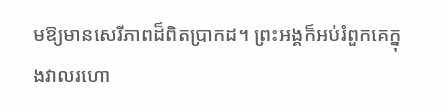មឱ្យមានសេរីភាពដ៏ពិតប្រាកដ។ ព្រះអង្គក៏អប់រំពួកគេក្នុងវាលរហោ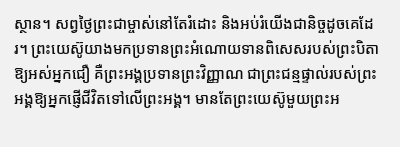ស្ថាន។ សព្វថ្ងៃព្រះជាម្ចាស់នៅតែរំដោះ និងអប់រំយើងជានិច្ចដូចគេដែរ។ ព្រះយេស៊ូយាងមកប្រទានព្រះអំណោយទានពិសេសរបស់ព្រះបិតាឱ្យអស់អ្នកជឿ គឺព្រះអង្គប្រទានព្រះវិញ្ញាណ ជាព្រះជន្មផ្ទាល់របស់ព្រះអង្គឱ្យអ្នកផ្ញើជីវិតទៅលើព្រះអង្គ។ មានតែព្រះយេស៊ូមួយព្រះអ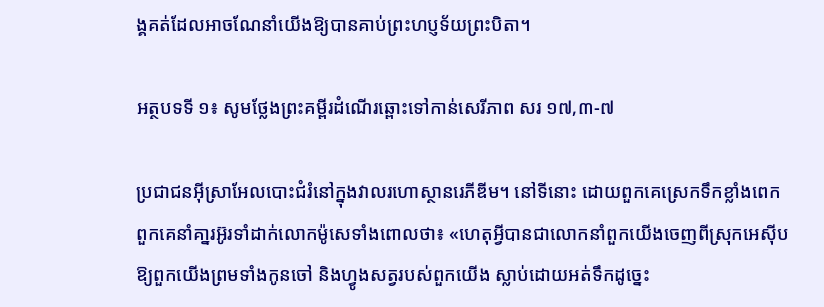ង្គគត់ដែលអាចណែនាំយើងឱ្យបានគាប់ព្រះហប្ញទ័យព្រះបិតា។

អត្ថបទទី ១៖ សូមថ្លែងព្រះគម្ពីរដំណើរឆ្ពោះទៅកាន់សេរីភាព សរ ១៧,៣-៧

ប្រជាជនអ៊ីស្រាអែលបោះជំរំនៅក្នុងវាលរហោស្ថានរេភីឌីម។ នៅទីនោះ ដោយពួកគេស្រេកទឹកខ្លាំងពេក ពួកគេនាំគា្នរអ៊ូរទាំដាក់លោកម៉ូសេទាំងពោលថា៖ «ហេតុអ្វីបានជាលោកនាំពួកយើងចេញពីស្រុកអេស៊ីបឱ្យពួកយើងព្រមទាំងកូនចៅ និងហ្វូងសត្វរបស់ពួកយើង ស្លាប់ដោយអត់ទឹកដូច្នេះ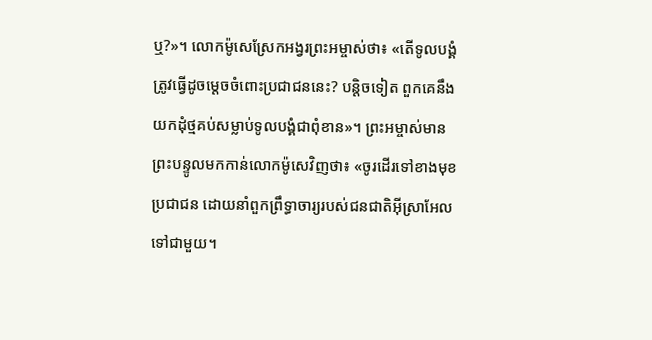ឬ?»។ លោកម៉ូសេស្រែកអង្វរព្រះអម្ចាស់ថា៖ «តើទូលបង្គំត្រូវធ្វើដូចម្តេចចំពោះប្រជាជននេះ? បន្តិចទៀត ពួកគេនឹងយកដុំថ្មគប់សម្លាប់ទូលបង្គំជាពុំខាន»។ ព្រះអម្ចាស់មានព្រះបន្ទូលមកកាន់លោកម៉ូសេវិញថា៖ «ចូរដើរទៅខាងមុខប្រជាជន ដោយនាំពួកព្រឹទ្ធាចារ្យរបស់ជនជាតិអ៊ីស្រាអែលទៅជាមួយ។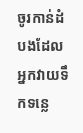ចូរកាន់ដំបងដែលអ្នកវាយទឹកទន្លេ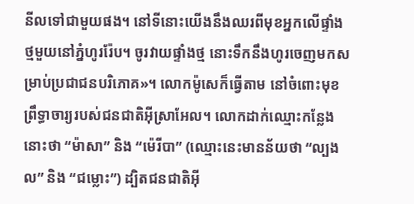នីលទៅជាមួយផង។ នៅទីនោះយើងនឹងឈរពីមុខអ្នកលើផ្ទាំងថ្មមួយនៅភ្នំហូររ៉ែប។ ចូរវាយផ្ទាំងថ្ម នោះទឹកនឹងហូរចេញមកសម្រាប់ប្រជាជនបរិភោគ»។ លោកម៉ូសេក៏ធ្វើតាម នៅចំពោះមុខព្រឹទ្ធាចារ្យរបស់ជនជាតិអ៊ីស្រាអែល។ លោកដាក់ឈ្មោះកន្លែងនោះថា “ម៉ាសា” និង “ម៉េរីបា” (ឈ្មោះនេះមានន័យថា “ល្បងល” និង “ជម្លោះ”) ដ្បិតជនជាតិអ៊ី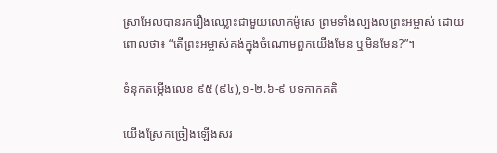ស្រាអែលបានរករឿងឈ្លោះជាមួយលោកម៉ូសេ ព្រមទាំងល្បងលព្រះអម្ចាស់ ដោយពោលថា៖ “តើព្រះអម្ចាស់គង់ក្នុងចំណោមពួកយើងមែន ឬមិនមែន?”។

ទំនុកតម្កើងលេខ ៩៥ (៩៤),១-២.៦-៩ បទកាកគតិ

យើងស្រែកច្រៀងឡើងសរ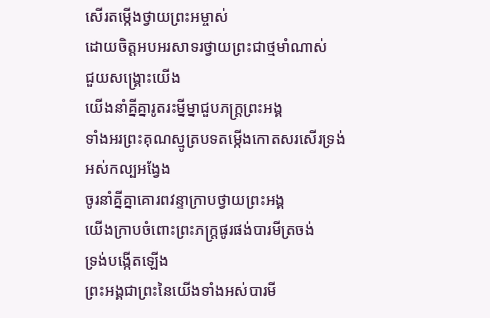សើរតម្កើងថ្វាយព្រះអម្ចាស់
ដោយចិត្តអបអរសាទរថ្វាយព្រះជាថ្មមាំណាស់
ជួយសង្គ្រោះយើង
យើងនាំគ្នីគ្នារូតរះម្នីម្នាជួបភក្ត្រព្រះអង្គ
ទាំងអរព្រះគុណស្មូត្របទតម្កើងកោតសរសើរទ្រង់
អស់កល្បអង្វែង
ចូរនាំគ្នីគ្នាគោរពវន្ទាក្រាបថ្វាយព្រះអង្គ
យើងក្រាបចំពោះព្រះភក្ត្រផូរផង់បារមីត្រចង់
ទ្រង់បង្កើតឡើង
ព្រះអង្គជាព្រះនៃយើងទាំងអស់បារមី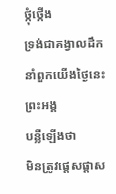ថ្កុំថ្កើង
ទ្រង់ជាគង្វាលដឹកនាំពួកយើងថ្ងៃនេះព្រះអង្គ
បន្លឺឡើងថា
មិនត្រូវផ្តេសផ្តាស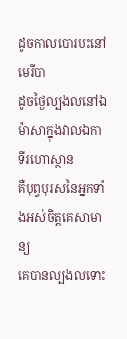ដូចកាលបោរបះនៅមេរីបា
ដូចថ្ងៃល្បងលនៅឯម៉ាសាក្នុងវាលឯកា
ទីរហោស្ថាន
គឺបុព្វបុរសនៃអ្នកទាំងអស់ចិត្តគេសាមាន្យ
គេបានល្បងលទោះ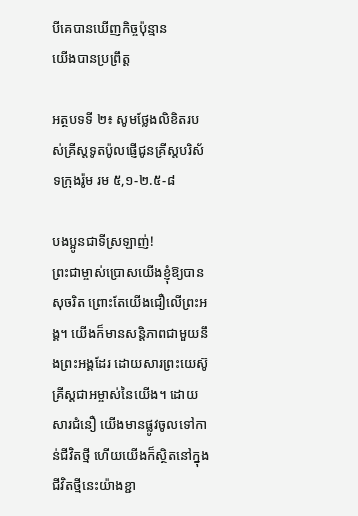បីគេបានឃើញកិច្ចប៉ុន្មាន
យើងបានប្រព្រឹត្ត

អត្ថបទទី ២៖ សូមថ្លែងលិខិតរបស់គ្រីស្តទូតប៉ូលផ្ញើជូនគ្រីស្តបរិស័ទក្រុងរ៉ូម រម ៥,១-២.៥-៨

បងប្អូនជាទីស្រឡាញ់!
ព្រះជាម្ចាស់ប្រោសយើងខ្ញុំឱ្យបានសុចរិត ព្រោះតែយើងជឿលើព្រះអង្គ។ យើងក៏មានសន្តិភាពជាមួយនឹងព្រះអង្គដែរ ដោយសារព្រះយេស៊ូគ្រីស្តជាអម្ចាស់នៃយើង។ ដោយសារជំនឿ យើងមានផ្លូវចូលទៅកាន់ជីវិតថ្មី ហើយយើងក៏ស្ថិតនៅក្នុងជីវិតថ្មីនេះយ៉ាងខ្ជា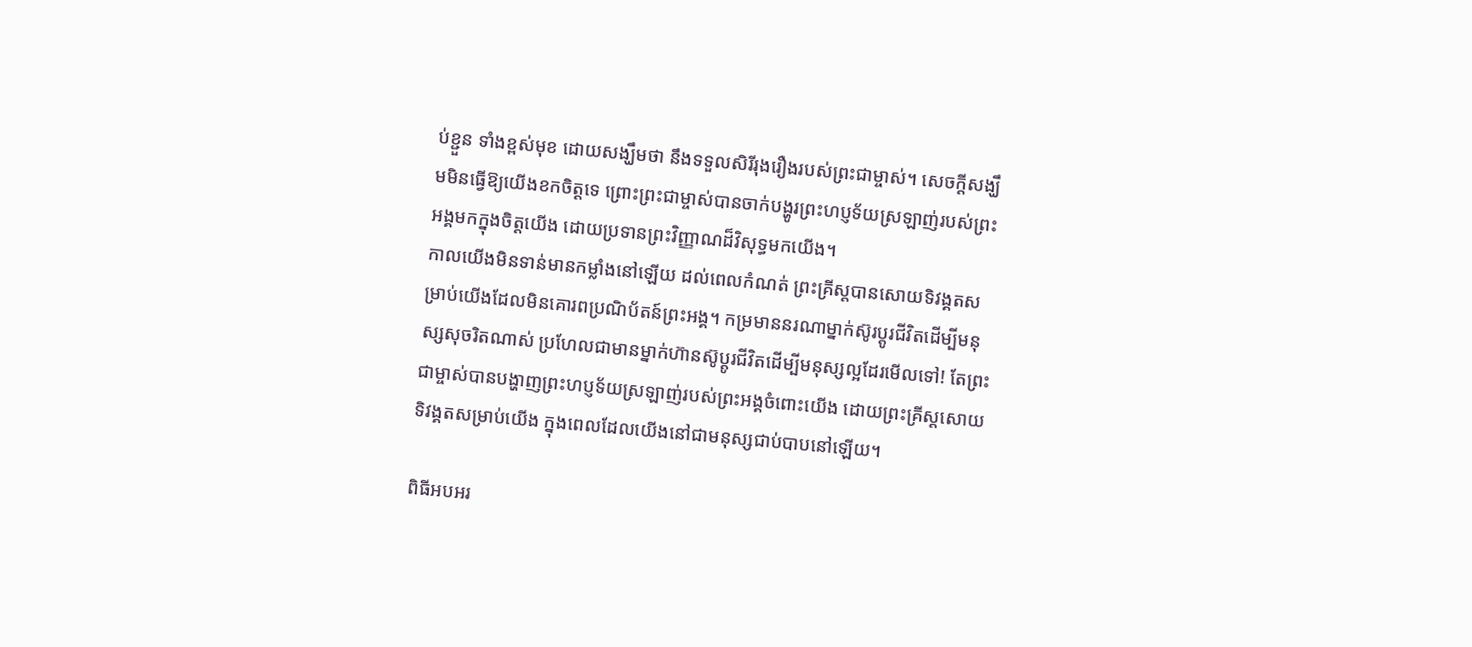ប់ខ្ជួន ទាំងខ្ពស់មុខ ដោយសង្ឃឹមថា នឹងទទួលសិរីរុងរឿងរបស់ព្រះជាម្ចាស់។ សេចក្តីសង្ឃឹមមិនធ្វើឱ្យយើងខកចិត្តទេ ព្រោះព្រះជាម្ចាស់បានចាក់បង្ហូរព្រះហប្ញទ័យស្រឡាញ់របស់ព្រះអង្គមកក្នុងចិត្តយើង ដោយប្រទានព្រះវិញ្ញាណដ៏វិសុទ្ធមកយើង។
កាលយើងមិនទាន់មានកម្លាំងនៅឡើយ ដល់ពេលកំណត់ ព្រះគ្រីស្តបានសោយទិវង្គតសម្រាប់យើងដែលមិនគោរពប្រណិប័តន៍ព្រះអង្គ។ កម្រមាននរណាម្នាក់ស៊ូរប្តូរជីវិតដើម្បីមនុស្សសុចរិតណាស់ ប្រហែលជាមានម្នាក់ហ៊ានស៊ូប្តូរជីវិតដើម្បីមនុស្សល្អដែរមើលទៅ! តែព្រះជាម្ចាស់បានបង្ហាញព្រះហប្ញទ័យស្រឡាញ់របស់ព្រះអង្គចំពោះយើង ដោយព្រះគ្រីស្តសោយទិវង្គតសម្រាប់យើង ក្នុងពេលដែលយើងនៅជាមនុស្សជាប់បាបនៅឡើយ។

ពិធីអបអរ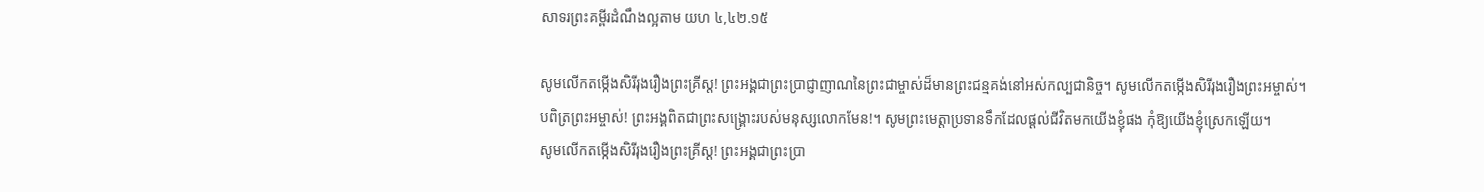សាទរព្រះគម្ពីរដំណឹងល្អតាម យហ ៤,៤២.១៥

សូមលើកតម្កើងសិរីរុងរឿងព្រះគ្រីស្ត! ព្រះអង្គជាព្រះប្រាជ្ញាញាណនៃព្រះជាម្ចាស់ដ៏មានព្រះជន្មគង់នៅអស់កល្បជានិច្ច។ សូមលើកតម្កើងសិរីរុងរឿងព្រះអម្ចាស់។
បពិត្រព្រះអម្ចាស់! ព្រះអង្គពិតជាព្រះសង្គ្រោះរបស់មនុស្សលោកមែន!។ សូមព្រះមេត្តាប្រទានទឹកដែលផ្តល់ជីវិតមកយើងខ្ញុំផង កុំឱ្យយើងខ្ញុំស្រេកឡើយ។
សូមលើកតម្កើងសិរីរុងរឿងព្រះគ្រីស្ត! ព្រះអង្គជាព្រះប្រា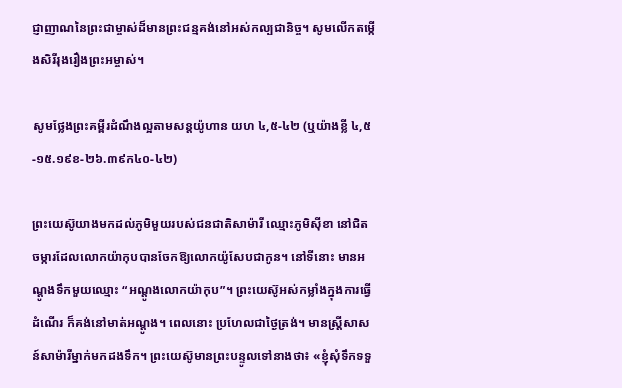ជ្ញាញាណនៃព្រះជាម្ចាស់ដ៏មានព្រះជន្មគង់នៅអស់កល្បជានិច្ច។ សូមលើកតម្កើងសិរីរុងរឿងព្រះអម្ចាស់។

សូមថ្លែងព្រះគម្ពីរដំណឹងល្អតាមសន្តយ៉ូហាន យហ ៤,៥-៤២ (ឬយ៉ាងខ្លី ៤,៥-១៥.១៩ខ-២៦.៣៩ក៤០-៤២)

ព្រះយេស៊ូយាងមកដល់ភូមិមួយរបស់ជនជាតិសាម៉ារី ឈ្មោះភូមិស៊ីខា នៅជិតចម្ការដែលលោកយ៉ាកុបបានចែកឱ្យលោកយ៉ូសែបជាកូន។ នៅទីនោះ មានអណ្តូងទឹកមួយឈ្មោះ “អណ្តូងលោកយ៉ាកុប”។ ព្រះយេស៊ូអស់កម្លាំងក្នុងការធ្វើដំណើរ ក៏គង់នៅមាត់អណ្តូង។ ពេលនោះ ប្រហែលជាថ្ងៃត្រង់។ មានស្រ្តីសាសន៍សាម៉ារីម្នាក់មកដងទឹក។ ព្រះយេស៊ូមានព្រះបន្ទូលទៅនាងថា៖ «ខ្ញុំសុំទឹកទទួ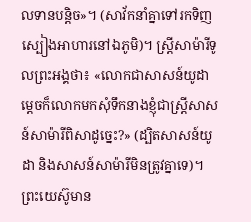លទានបន្តិច»។ (សាវ័កនាំគ្នាទៅរកទិញស្បៀងអាហារនៅឯភូមិ)។ ស្ត្រីសាម៉ារីទូលព្រះអង្គថា៖ «លោកជាសាសន៍យូដា ម្តេចក៏លោកមកសុំទឹកនាងខ្ញុំជាស្ត្រីសាសន៍សាម៉ារីពិសាដូច្នេះ?» (ដ្បិតសាសន៍យូដា និងសាសន៍សាម៉ារីមិនត្រូវគ្នាទេ)។ ព្រះយេស៊ូមាន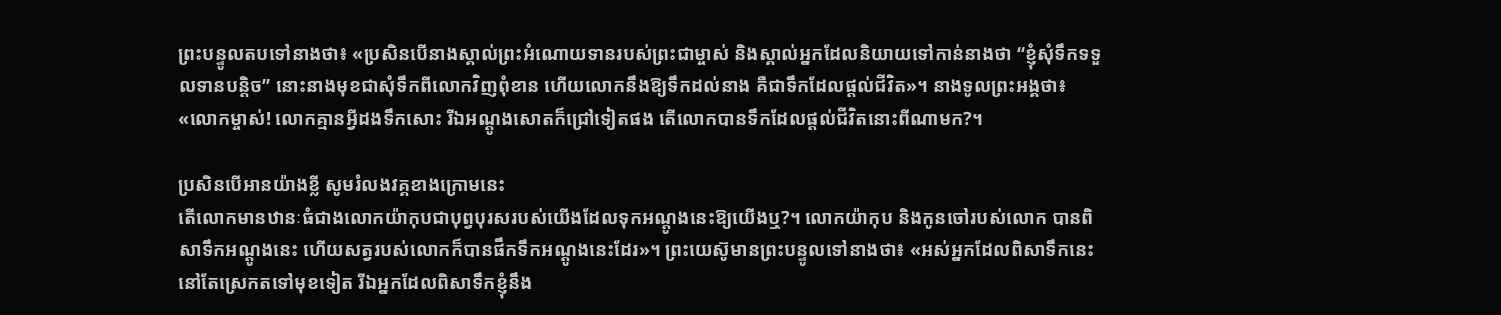ព្រះបន្ទូលតបទៅនាងថា៖ «ប្រសិនបើនាងស្គាល់ព្រះអំណោយទានរបស់ព្រះជាម្ចាស់ និងស្គាល់អ្នកដែលនិយាយទៅកាន់នាងថា “ខ្ញុំសុំទឹកទទួលទានបន្តិច” នោះនាងមុខជាសុំទឹកពីលោកវិញពុំខាន ហើយលោកនឹងឱ្យទឹកដល់នាង គឺជាទឹកដែលផ្តល់ជីវិត»។ នាងទូលព្រះអង្គថា៖«លោកម្ចាស់! លោកគ្មានអ្វីដងទឹកសោះ រីឯអណ្តូងសោតក៏ជ្រៅទៀតផង តើលោកបានទឹកដែលផ្តល់ជីវិតនោះពីណាមក?។

ប្រសិនបើអានយ៉ាងខ្លី សូមរំលងវគ្គខាងក្រោមនេះ
តើលោកមានឋានៈធំជាងលោកយ៉ាកុបជាបុព្វបុរសរបស់យើងដែលទុកអណ្តូងនេះឱ្យយើងឬ?។ លោកយ៉ាកុប និងកូនចៅរបស់លោក បានពិសាទឹកអណ្តូងនេះ ហើយសត្វរបស់លោកក៏បានផឹកទឹកអណ្តូងនេះដែរ»។ ព្រះយេស៊ូមានព្រះបន្ទូលទៅនាងថា៖ «អស់អ្នកដែលពិសាទឹកនេះនៅតែស្រេកតទៅមុខទៀត រីឯអ្នកដែលពិសាទឹកខ្ញុំនឹង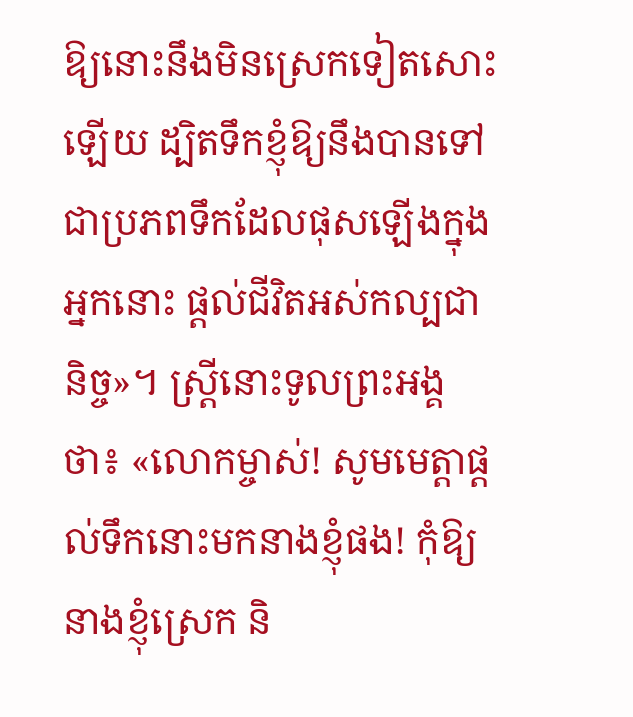ឱ្យនោះនឹងមិនស្រេកទៀតសោះឡើយ ដ្បិតទឹកខ្ញុំឱ្យនឹងបានទៅជាប្រភពទឹកដែលផុសឡើងក្នុងអ្នកនោះ ផ្តល់ជីវិតអស់កល្បជានិច្ច»។ ស្រ្តីនោះទូលព្រះអង្គថា៖ «លោកម្ចាស់! សូមមេត្តាផ្តល់ទឹកនោះមកនាងខ្ញុំផង! កុំឱ្យនាងខ្ញុំស្រេក និ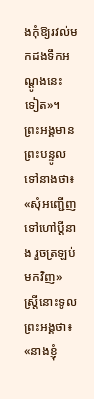ងកុំឱ្យរវល់មកដងទឹកអណ្តូងនេះ ទៀត»។ ព្រះអង្គមានព្រះបន្ទូលទៅនាងថា៖ «សុំអញ្ជើញទៅហៅប្តីនាង រួចត្រឡប់មកវិញ» ស្រ្តីនោះទូលព្រះអង្គថា៖ «នាងខ្ញុំ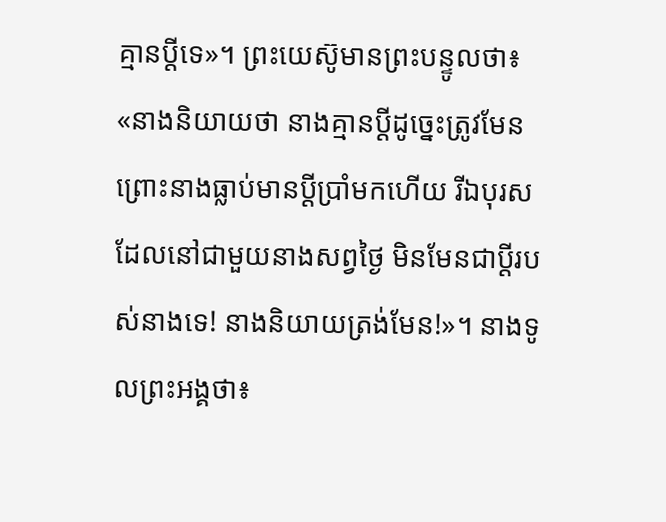គ្មានប្តីទេ»។ ព្រះយេស៊ូមានព្រះបន្ទូលថា៖ «នាងនិយាយថា នាងគ្មានប្តីដូច្នេះត្រូវមែន ព្រោះនាងធ្លាប់មានប្តីប្រាំមកហើយ រីឯបុរសដែលនៅជាមួយនាងសព្វថ្ងៃ មិនមែនជាប្តីរបស់នាងទេ! នាងនិយាយត្រង់មែន!»។ នាងទូលព្រះអង្គថា៖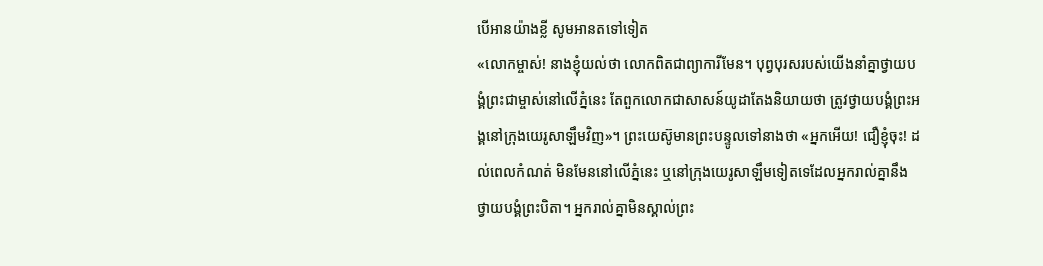បើអានយ៉ាងខ្លី សូមអានតទៅទៀត
«លោកម្ចាស់! នាងខ្ញុំយល់ថា លោកពិតជាព្យាការីមែន។ បុព្វបុរសរបស់យើងនាំគ្នាថ្វាយបង្គំព្រះជាម្ចាស់នៅលើភ្នំនេះ តែពួកលោកជាសាសន៍យូដាតែងនិយាយថា ត្រូវថ្វាយបង្គំព្រះអង្គនៅក្រុងយេរូសាឡឹមវិញ»។ ព្រះយេស៊ូមានព្រះបន្ទូលទៅនាងថា «អ្នកអើយ! ជឿខ្ញុំចុះ! ដល់ពេលកំណត់ មិនមែននៅលើភ្នំនេះ ឬនៅក្រុងយេរូសាឡឹមទៀតទេដែលអ្នករាល់គ្នានឹងថ្វាយបង្គំព្រះបិតា។ អ្នករាល់គ្នាមិនស្គាល់ព្រះ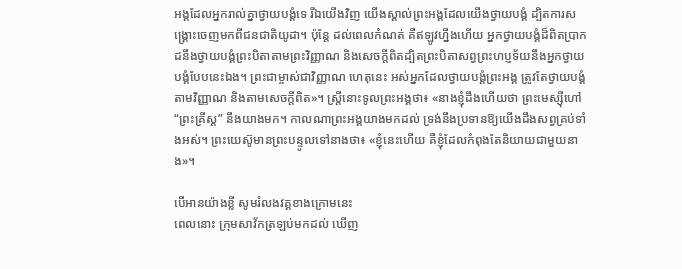អង្គដែលអ្នករាល់គ្នាថ្វាយបង្គំទេ រីឯយើងវិញ យើងស្គាល់ព្រះអង្គដែលយើងថ្វាយបង្គំ ដ្បិតការសង្គ្រោះចេញមកពីជនជាតិយូដា។ ប៉ុន្តែ ដល់ពេលកំណត់ គឺឥឡូវហ្នឹងហើយ អ្នកថ្វាយបង្គំដ៏ពិតប្រាកដនឹងថ្វាយបង្គំព្រះបិតាតាមព្រះវិញ្ញាណ និងសេចក្តីពិតដ្បិតព្រះបិតាសព្វព្រះហប្ញទ័យនឹងអ្នកថ្វាយបង្គំបែបនេះឯង។ ព្រះជាម្ចាស់ជាវិញ្ញាណ ហេតុនេះ អស់អ្នកដែលថ្វាយបង្គំព្រះអង្គ ត្រូវតែថ្វាយបង្គំតាមវិញ្ញាណ និងតាមសេចក្តីពិត»។ ស្ត្រីនោះទូលព្រះអង្គថា៖ «នាងខ្ញុំដឹងហើយថា ព្រះមេស្ស៊ីហៅ “ព្រះគ្រីស្ត” នឹងយាងមក។ កាលណាព្រះអង្គយាងមកដល់ ទ្រង់នឹងប្រទានឱ្យយើងដឹងសព្វគ្រប់ទាំងអស់។ ព្រះយេស៊ូមានព្រះបន្ទូលទៅនាងថា៖ «ខ្ញុំនេះហើយ គឺខ្ញុំដែលកំពុងតែនិយាយជាមួយនាង»។

បើអានយ៉ាងខ្លី សូមរំលងវគ្គខាងក្រោមនេះ
ពេលនោះ ក្រុមសាវ័កត្រឡប់មកដល់ ឃើញ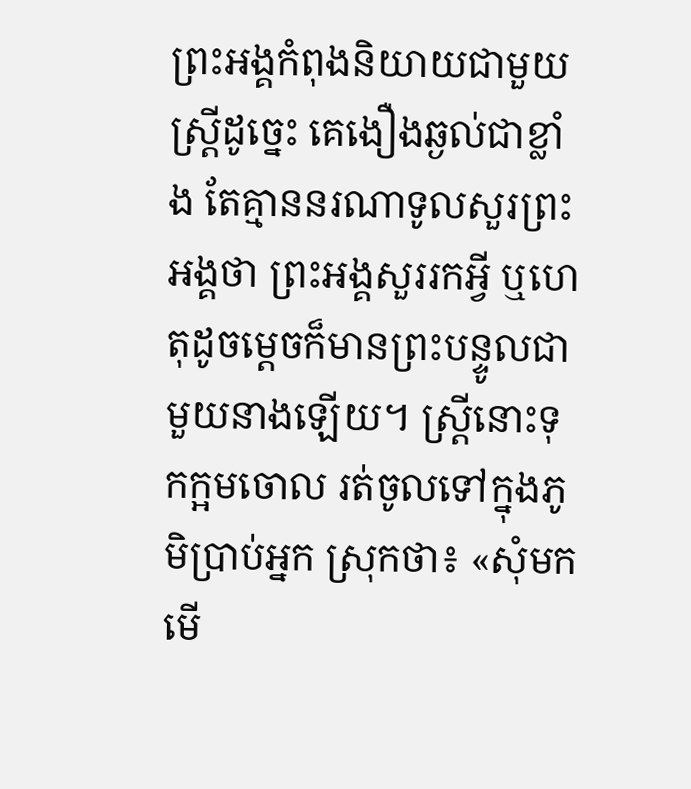ព្រះអង្គកំពុងនិយាយជាមួយស្ត្រីដូច្នេះ គេងឿងឆ្ងល់ជាខ្លាំង តែគ្មាននរណាទូលសួរព្រះអង្គថា ព្រះអង្គសួររកអ្វី ឬហេតុដូចម្តេចក៏មានព្រះបន្ទូលជាមួយនាងឡើយ។ ស្រ្តីនោះទុកក្អមចោល រត់ចូលទៅក្នុងភូមិប្រាប់អ្នក ស្រុកថា៖ «សុំមកមើ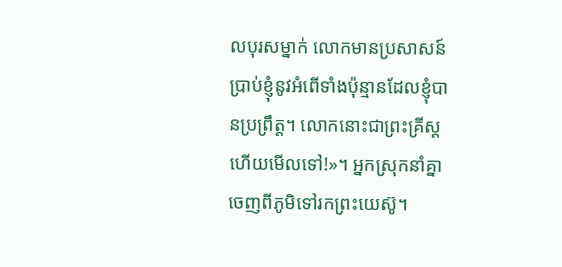លបុរសម្នាក់ លោកមានប្រសាសន៍ប្រាប់ខ្ញុំនូវអំពើទាំងប៉ុន្មានដែលខ្ញុំបានប្រព្រឹត្ត។ លោកនោះជាព្រះគ្រីស្តហើយមើលទៅ!»។ អ្នកស្រុកនាំគ្នាចេញពីភូមិទៅរកព្រះយេស៊ូ។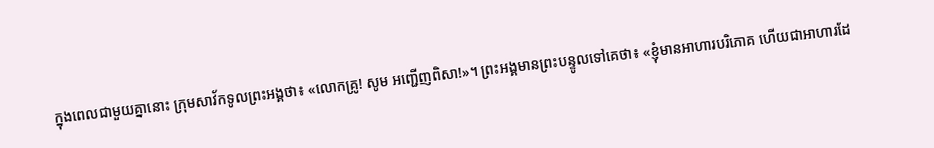ក្នុងពេលជាមួយគ្នានោះ ក្រុមសាវ័កទូលព្រះអង្គថា៖ «លោកគ្រូ! សូម អញ្ជើញពិសា!»។ ព្រះអង្គមានព្រះបន្ទូលទៅគេថា៖ «ខ្ញុំមានអាហារបរិភោគ ហើយជាអាហារដែ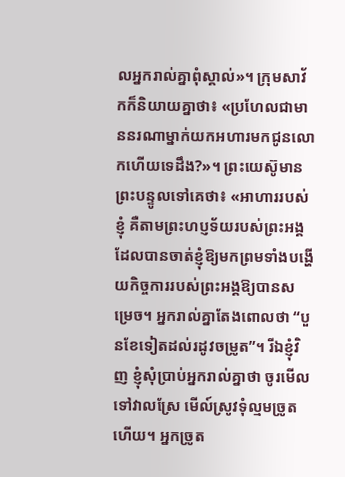លអ្នករាល់គ្នាពុំស្គាល់»។ ក្រុមសាវ័កក៏និយាយគ្នាថា៖ «ប្រហែលជាមាននរណាម្នាក់យកអហារមកជូនលោកហើយទេដឹង?»។ ព្រះយេស៊ូមានព្រះបន្ទូលទៅគេថា៖ «អាហាររបស់ខ្ញុំ គឺតាមព្រះហប្ញទ័យរបស់ព្រះអង្គដែលបានចាត់ខ្ញុំឱ្យមកព្រមទាំងបង្ហើយកិច្ចការរបស់ព្រះអង្គឱ្យបានសម្រេច។ អ្នករាល់គ្នាតែងពោលថា “បួនខែទៀតដល់រដូវចម្រូត”។ រីឯខ្ញុំវិញ ខ្ញុំសុំប្រាប់អ្នករាល់គ្នាថា ចូរមើលទៅវាលស្រែ មើល៍ស្រូវទុំល្មមច្រូតហើយ។ អ្នកច្រូត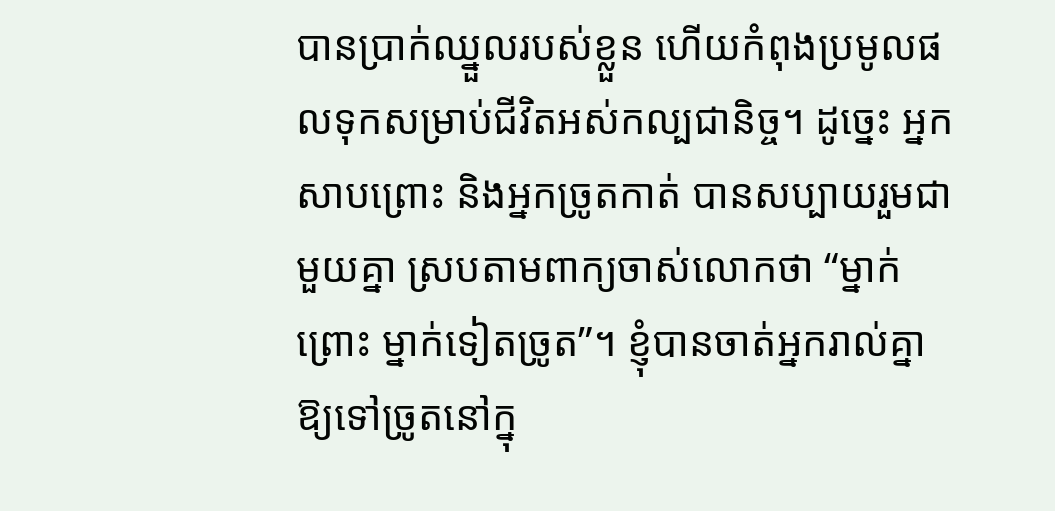បានប្រាក់ឈ្នួលរបស់ខ្លួន ហើយកំពុងប្រមូលផលទុកសម្រាប់ជីវិតអស់កល្បជានិច្ច។ ដូច្នេះ អ្នកសាបព្រោះ និងអ្នកច្រូតកាត់ បានសប្បាយរួមជាមួយគ្នា ស្របតាមពាក្យចាស់លោកថា “ម្នាក់ព្រោះ ម្នាក់ទៀតច្រូត”។ ខ្ញុំបានចាត់អ្នករាល់គ្នាឱ្យទៅច្រូតនៅក្នុ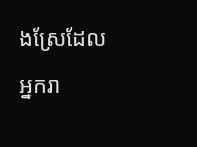ងស្រែដែលអ្នករា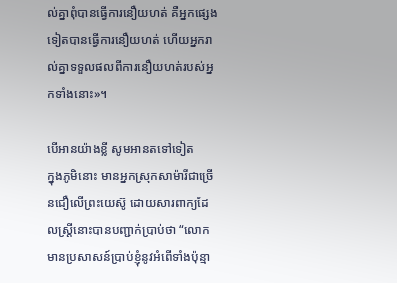ល់គ្នាពុំបានធ្វើការនឿយហត់ គឺអ្នកផ្សេងទៀតបានធ្វើការនឿយហត់ ហើយអ្នករាល់គ្នាទទួលផលពីការនឿយហត់របស់អ្នកទាំងនោះ»។

បើអានយ៉ាងខ្លី សូមអានតទៅទៀត
ក្នុងភូមិនោះ មានអ្នកស្រុកសាម៉ារីជាច្រើនជឿលើព្រះយេស៊ូ ដោយសារពាក្យដែលស្ត្រីនោះបានបញ្ជាក់ប្រាប់ថា “លោកមានប្រសាសន៍ប្រាប់ខ្ញុំនូវអំពើទាំងប៉ុន្មា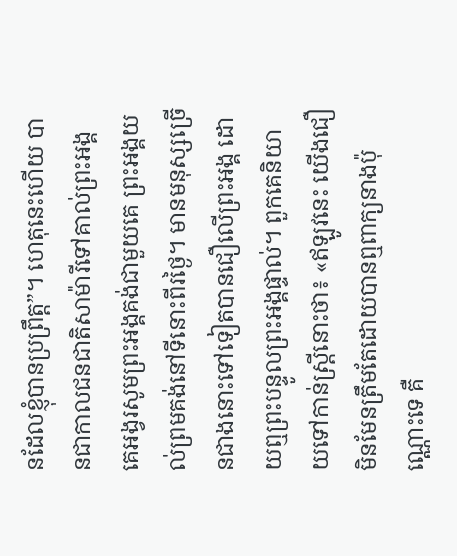នដែលខ្ញុំបានប្រព្រឹត្ត”។ ហេតុនេះហើយ បានជាកាលជនជាតិសាម៉ារីទៅគាល់ព្រះអង្គ គេអង្វរសូមព្រះអង្គគង់ជាមួយគេ ព្រះអង្គយល់ព្រមគង់នៅទីនោះពីរថ្ងៃ។ មានមនុស្សច្រើនជាងនោះទៅទៀតបានជឿលើព្រះអង្គ ដោយឮព្រះបន្ទូលព្រះអង្គផ្ទាល់។ ពួកគេនិយាយទៅកាន់ស្ត្រីនោះថា៖ «ឥឡូវនេះ យើងជឿ មិនមែនត្រឹមតែដោយបានឮពាក្យនាងប៉ុណ្ណោះទេ គឺ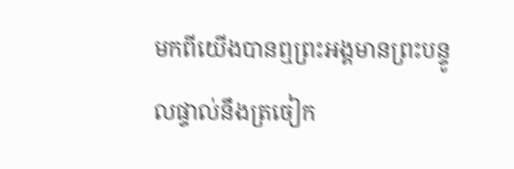មកពីយើងបានឮព្រះអង្គមានព្រះបន្ទូលផ្ទាល់នឹងត្រចៀក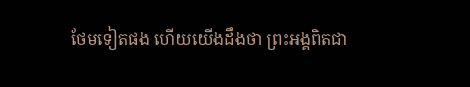ថែមទៀតផង ហើយយើងដឹងថា ព្រះអង្គពិតជា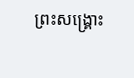ព្រះសង្គ្រោះ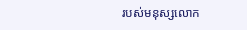របស់មនុស្សលោក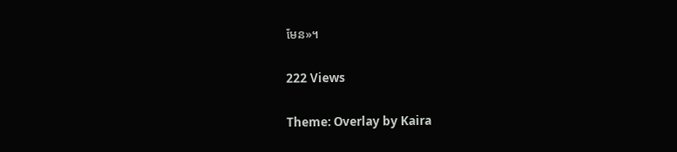មែន»។

222 Views

Theme: Overlay by Kaira